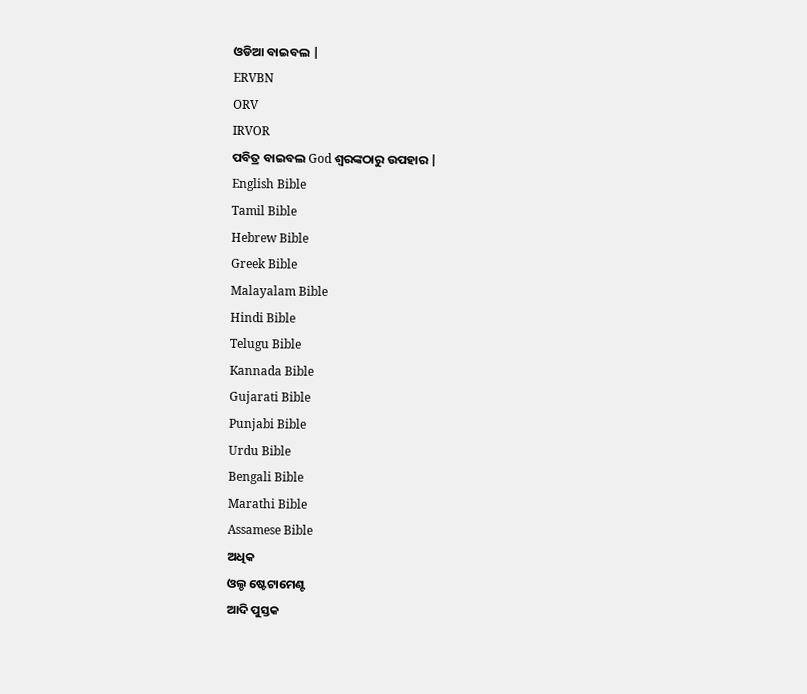ଓଡିଆ ବାଇବଲ |
ERVBN
ORV
IRVOR
ପବିତ୍ର ବାଇବଲ God ଶ୍ବରଙ୍କଠାରୁ ଉପହାର |
English Bible
Tamil Bible
Hebrew Bible
Greek Bible
Malayalam Bible
Hindi Bible
Telugu Bible
Kannada Bible
Gujarati Bible
Punjabi Bible
Urdu Bible
Bengali Bible
Marathi Bible
Assamese Bible
ଅଧିକ
ଓଲ୍ଡ ଷ୍ଟେଟାମେଣ୍ଟ
ଆଦି ପୁସ୍ତକ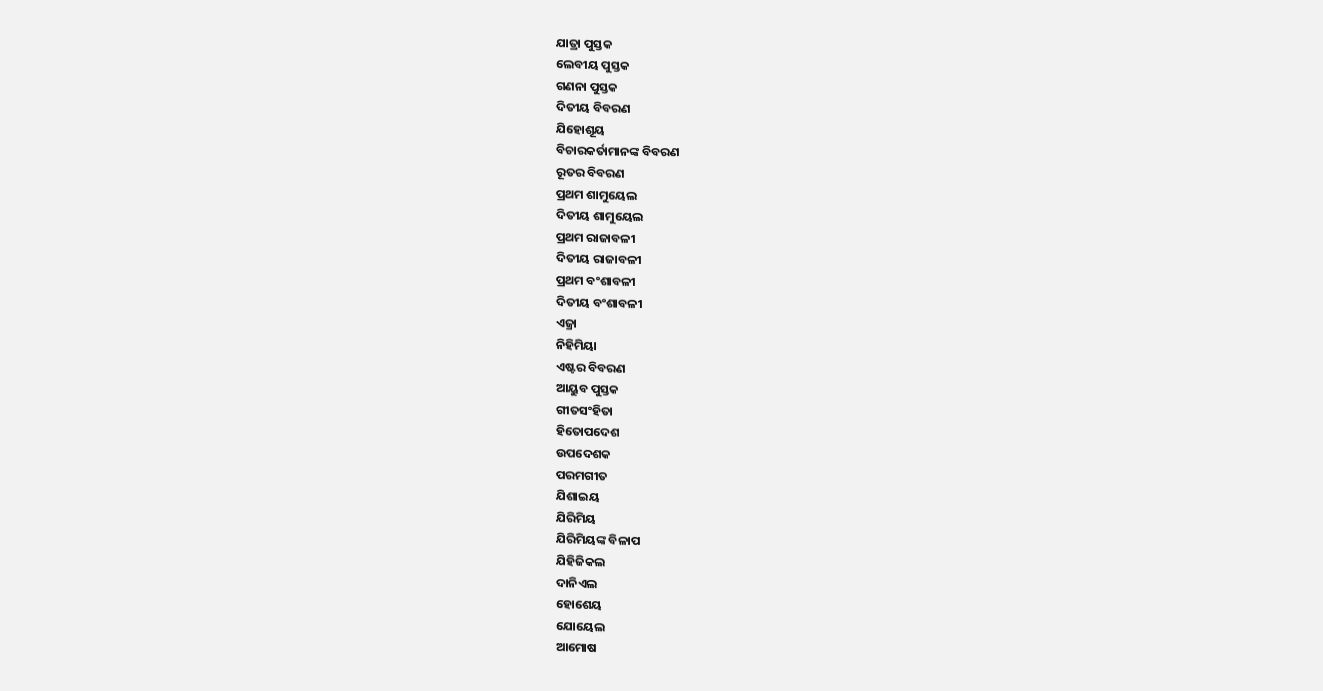ଯାତ୍ରା ପୁସ୍ତକ
ଲେବୀୟ ପୁସ୍ତକ
ଗଣନା ପୁସ୍ତକ
ଦିତୀୟ ବିବରଣ
ଯିହୋଶୂୟ
ବିଚାରକର୍ତାମାନଙ୍କ ବିବରଣ
ରୂତର ବିବରଣ
ପ୍ରଥମ ଶାମୁୟେଲ
ଦିତୀୟ ଶାମୁୟେଲ
ପ୍ରଥମ ରାଜାବଳୀ
ଦିତୀୟ ରାଜାବଳୀ
ପ୍ରଥମ ବଂଶାବଳୀ
ଦିତୀୟ ବଂଶାବଳୀ
ଏଜ୍ରା
ନିହିମିୟା
ଏଷ୍ଟର ବିବରଣ
ଆୟୁବ ପୁସ୍ତକ
ଗୀତସଂହିତା
ହିତୋପଦେଶ
ଉପଦେଶକ
ପରମଗୀତ
ଯିଶାଇୟ
ଯିରିମିୟ
ଯିରିମିୟଙ୍କ ବିଳାପ
ଯିହିଜିକଲ
ଦାନିଏଲ
ହୋଶେୟ
ଯୋୟେଲ
ଆମୋଷ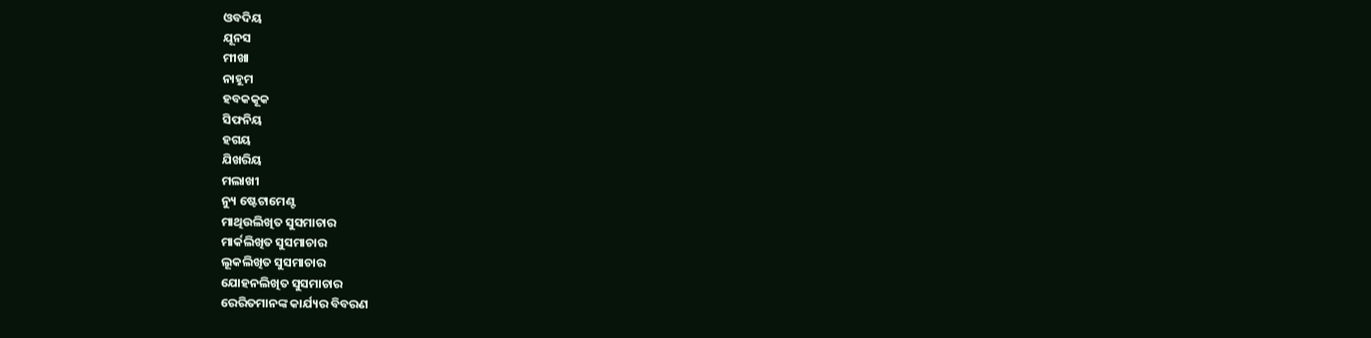ଓବଦିୟ
ଯୂନସ
ମୀଖା
ନାହୂମ
ହବକକୂକ
ସିଫନିୟ
ହଗୟ
ଯିଖରିୟ
ମଲାଖୀ
ନ୍ୟୁ ଷ୍ଟେଟାମେଣ୍ଟ
ମାଥିଉଲିଖିତ ସୁସମାଚାର
ମାର୍କଲିଖିତ ସୁସମାଚାର
ଲୂକଲିଖିତ ସୁସମାଚାର
ଯୋହନଲିଖିତ ସୁସମାଚାର
ରେରିତମାନଙ୍କ କାର୍ଯ୍ୟର ବିବରଣ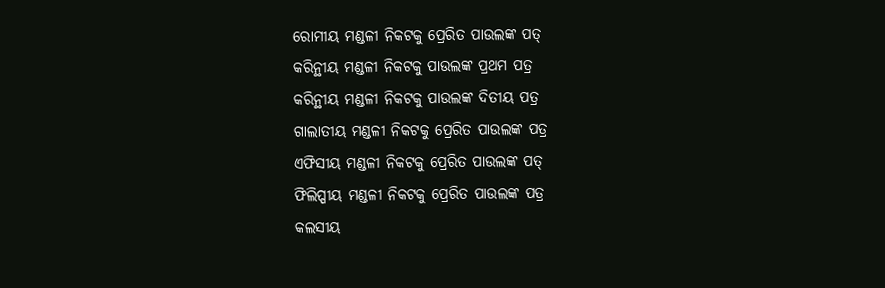ରୋମୀୟ ମଣ୍ଡଳୀ ନିକଟକୁ ପ୍ରେରିତ ପାଉଲଙ୍କ ପତ୍
କରିନ୍ଥୀୟ ମଣ୍ଡଳୀ ନିକଟକୁ ପାଉଲଙ୍କ ପ୍ରଥମ ପତ୍ର
କରିନ୍ଥୀୟ ମଣ୍ଡଳୀ ନିକଟକୁ ପାଉଲଙ୍କ ଦିତୀୟ ପତ୍ର
ଗାଲାତୀୟ ମଣ୍ଡଳୀ ନିକଟକୁ ପ୍ରେରିତ ପାଉଲଙ୍କ ପତ୍ର
ଏଫିସୀୟ ମଣ୍ଡଳୀ ନିକଟକୁ ପ୍ରେରିତ ପାଉଲଙ୍କ ପତ୍
ଫିଲିପ୍ପୀୟ ମଣ୍ଡଳୀ ନିକଟକୁ ପ୍ରେରିତ ପାଉଲଙ୍କ ପତ୍ର
କଲସୀୟ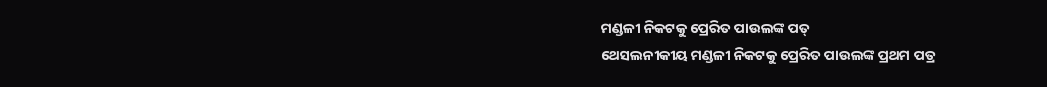ମଣ୍ଡଳୀ ନିକଟକୁ ପ୍ରେରିତ ପାଉଲଙ୍କ ପତ୍
ଥେସଲନୀକୀୟ ମଣ୍ଡଳୀ ନିକଟକୁ ପ୍ରେରିତ ପାଉଲଙ୍କ ପ୍ରଥମ ପତ୍ର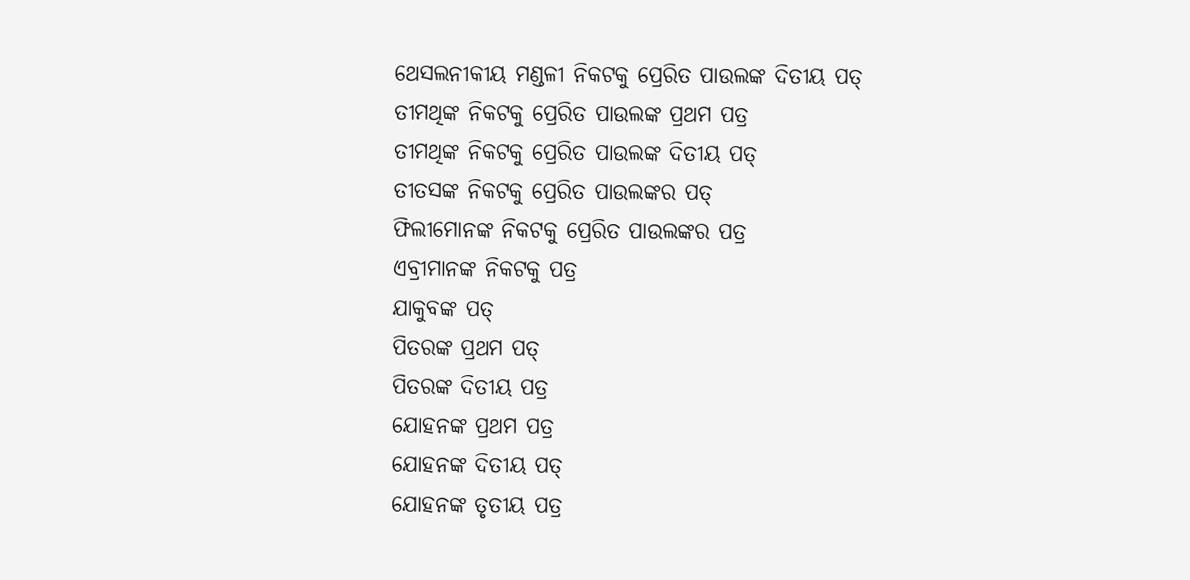ଥେସଲନୀକୀୟ ମଣ୍ଡଳୀ ନିକଟକୁ ପ୍ରେରିତ ପାଉଲଙ୍କ ଦିତୀୟ ପତ୍
ତୀମଥିଙ୍କ ନିକଟକୁ ପ୍ରେରିତ ପାଉଲଙ୍କ ପ୍ରଥମ ପତ୍ର
ତୀମଥିଙ୍କ ନିକଟକୁ ପ୍ରେରିତ ପାଉଲଙ୍କ ଦିତୀୟ ପତ୍
ତୀତସଙ୍କ ନିକଟକୁ ପ୍ରେରିତ ପାଉଲଙ୍କର ପତ୍
ଫିଲୀମୋନଙ୍କ ନିକଟକୁ ପ୍ରେରିତ ପାଉଲଙ୍କର ପତ୍ର
ଏବ୍ରୀମାନଙ୍କ ନିକଟକୁ ପତ୍ର
ଯାକୁବଙ୍କ ପତ୍
ପିତରଙ୍କ ପ୍ରଥମ ପତ୍
ପିତରଙ୍କ ଦିତୀୟ ପତ୍ର
ଯୋହନଙ୍କ ପ୍ରଥମ ପତ୍ର
ଯୋହନଙ୍କ ଦିତୀୟ ପତ୍
ଯୋହନଙ୍କ ତୃତୀୟ ପତ୍ର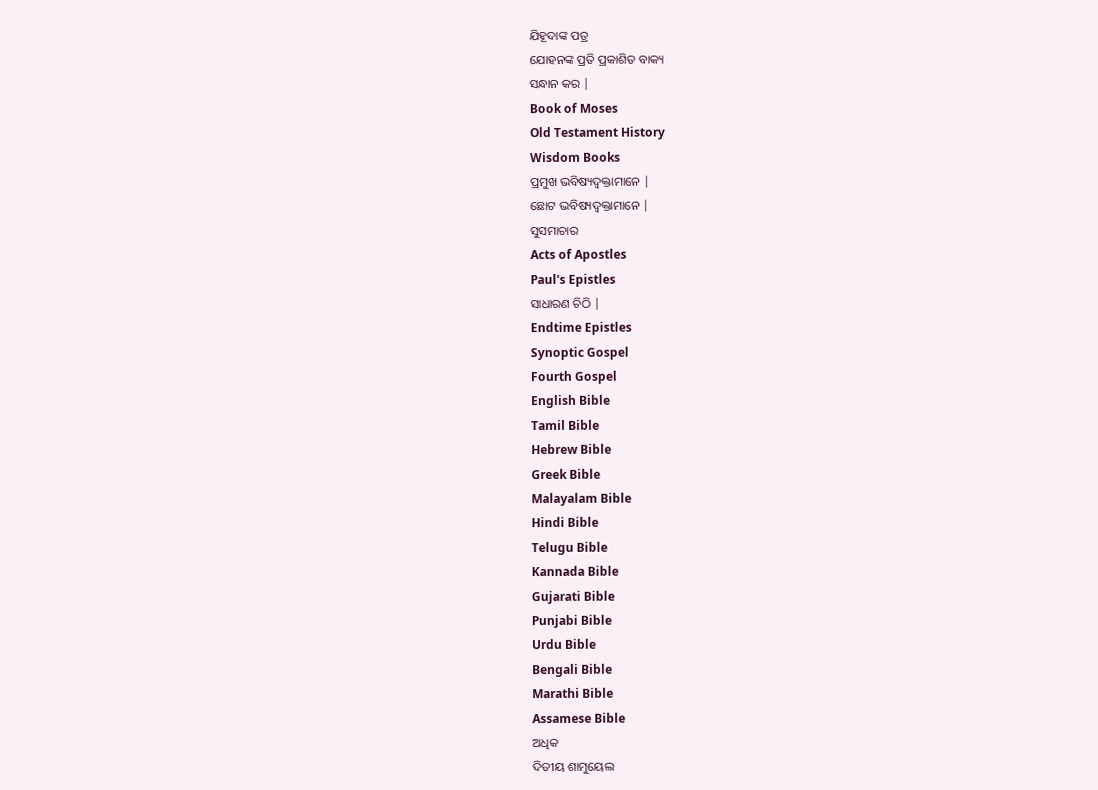ଯିହୂଦାଙ୍କ ପତ୍ର
ଯୋହନଙ୍କ ପ୍ରତି ପ୍ରକାଶିତ ବାକ୍ୟ
ସନ୍ଧାନ କର |
Book of Moses
Old Testament History
Wisdom Books
ପ୍ରମୁଖ ଭବିଷ୍ୟଦ୍ବକ୍ତାମାନେ |
ଛୋଟ ଭବିଷ୍ୟଦ୍ବକ୍ତାମାନେ |
ସୁସମାଚାର
Acts of Apostles
Paul's Epistles
ସାଧାରଣ ଚିଠି |
Endtime Epistles
Synoptic Gospel
Fourth Gospel
English Bible
Tamil Bible
Hebrew Bible
Greek Bible
Malayalam Bible
Hindi Bible
Telugu Bible
Kannada Bible
Gujarati Bible
Punjabi Bible
Urdu Bible
Bengali Bible
Marathi Bible
Assamese Bible
ଅଧିକ
ଦିତୀୟ ଶାମୁୟେଲ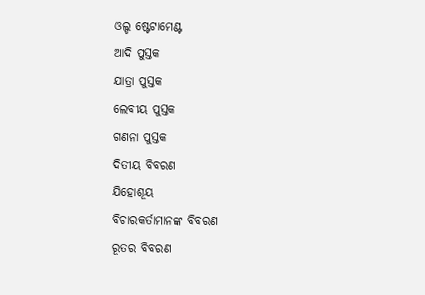ଓଲ୍ଡ ଷ୍ଟେଟାମେଣ୍ଟ
ଆଦି ପୁସ୍ତକ
ଯାତ୍ରା ପୁସ୍ତକ
ଲେବୀୟ ପୁସ୍ତକ
ଗଣନା ପୁସ୍ତକ
ଦିତୀୟ ବିବରଣ
ଯିହୋଶୂୟ
ବିଚାରକର୍ତାମାନଙ୍କ ବିବରଣ
ରୂତର ବିବରଣ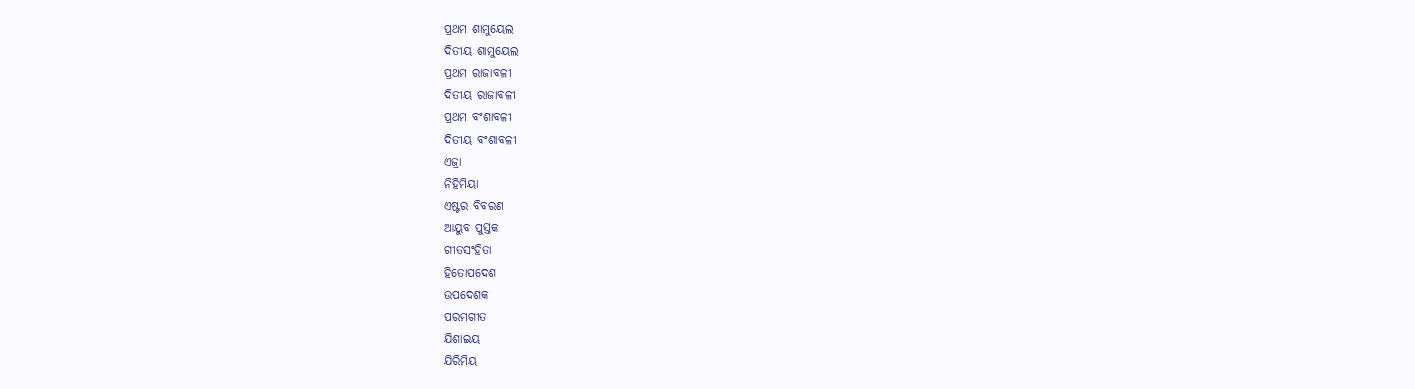ପ୍ରଥମ ଶାମୁୟେଲ
ଦିତୀୟ ଶାମୁୟେଲ
ପ୍ରଥମ ରାଜାବଳୀ
ଦିତୀୟ ରାଜାବଳୀ
ପ୍ରଥମ ବଂଶାବଳୀ
ଦିତୀୟ ବଂଶାବଳୀ
ଏଜ୍ରା
ନିହିମିୟା
ଏଷ୍ଟର ବିବରଣ
ଆୟୁବ ପୁସ୍ତକ
ଗୀତସଂହିତା
ହିତୋପଦେଶ
ଉପଦେଶକ
ପରମଗୀତ
ଯିଶାଇୟ
ଯିରିମିୟ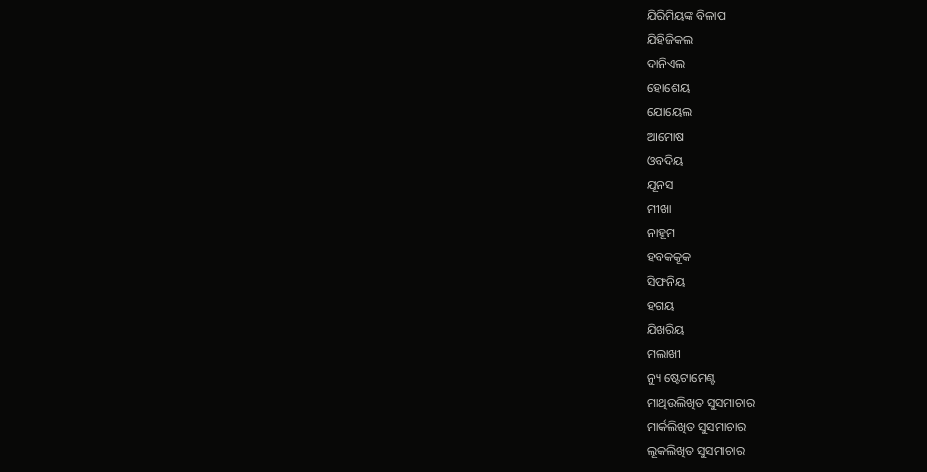ଯିରିମିୟଙ୍କ ବିଳାପ
ଯିହିଜିକଲ
ଦାନିଏଲ
ହୋଶେୟ
ଯୋୟେଲ
ଆମୋଷ
ଓବଦିୟ
ଯୂନସ
ମୀଖା
ନାହୂମ
ହବକକୂକ
ସିଫନିୟ
ହଗୟ
ଯିଖରିୟ
ମଲାଖୀ
ନ୍ୟୁ ଷ୍ଟେଟାମେଣ୍ଟ
ମାଥିଉଲିଖିତ ସୁସମାଚାର
ମାର୍କଲିଖିତ ସୁସମାଚାର
ଲୂକଲିଖିତ ସୁସମାଚାର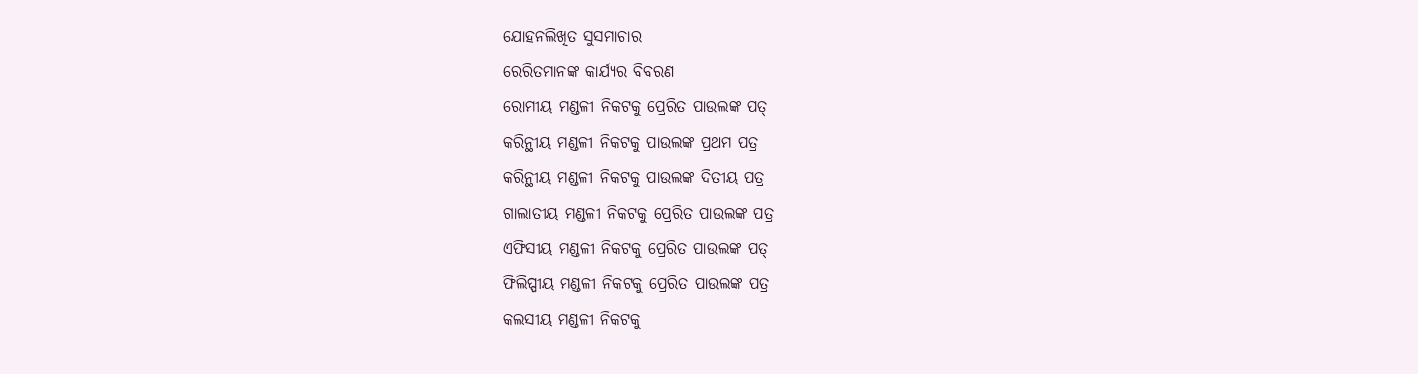ଯୋହନଲିଖିତ ସୁସମାଚାର
ରେରିତମାନଙ୍କ କାର୍ଯ୍ୟର ବିବରଣ
ରୋମୀୟ ମଣ୍ଡଳୀ ନିକଟକୁ ପ୍ରେରିତ ପାଉଲଙ୍କ ପତ୍
କରିନ୍ଥୀୟ ମଣ୍ଡଳୀ ନିକଟକୁ ପାଉଲଙ୍କ ପ୍ରଥମ ପତ୍ର
କରିନ୍ଥୀୟ ମଣ୍ଡଳୀ ନିକଟକୁ ପାଉଲଙ୍କ ଦିତୀୟ ପତ୍ର
ଗାଲାତୀୟ ମଣ୍ଡଳୀ ନିକଟକୁ ପ୍ରେରିତ ପାଉଲଙ୍କ ପତ୍ର
ଏଫିସୀୟ ମଣ୍ଡଳୀ ନିକଟକୁ ପ୍ରେରିତ ପାଉଲଙ୍କ ପତ୍
ଫିଲିପ୍ପୀୟ ମଣ୍ଡଳୀ ନିକଟକୁ ପ୍ରେରିତ ପାଉଲଙ୍କ ପତ୍ର
କଲସୀୟ ମଣ୍ଡଳୀ ନିକଟକୁ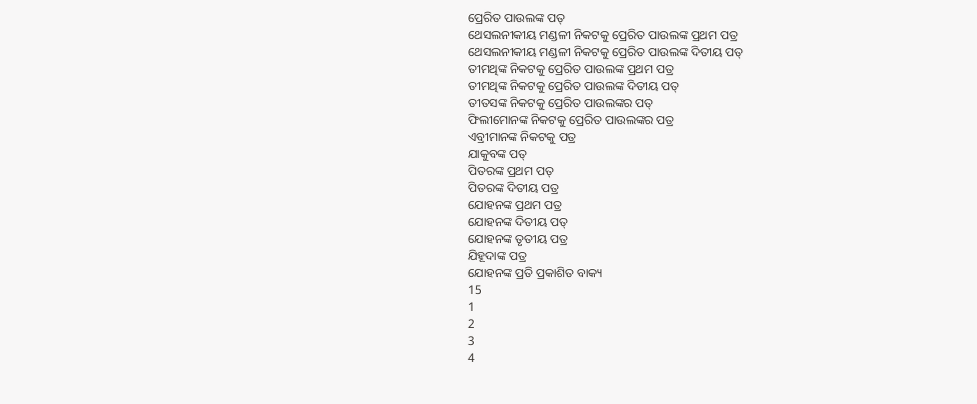ପ୍ରେରିତ ପାଉଲଙ୍କ ପତ୍
ଥେସଲନୀକୀୟ ମଣ୍ଡଳୀ ନିକଟକୁ ପ୍ରେରିତ ପାଉଲଙ୍କ ପ୍ରଥମ ପତ୍ର
ଥେସଲନୀକୀୟ ମଣ୍ଡଳୀ ନିକଟକୁ ପ୍ରେରିତ ପାଉଲଙ୍କ ଦିତୀୟ ପତ୍
ତୀମଥିଙ୍କ ନିକଟକୁ ପ୍ରେରିତ ପାଉଲଙ୍କ ପ୍ରଥମ ପତ୍ର
ତୀମଥିଙ୍କ ନିକଟକୁ ପ୍ରେରିତ ପାଉଲଙ୍କ ଦିତୀୟ ପତ୍
ତୀତସଙ୍କ ନିକଟକୁ ପ୍ରେରିତ ପାଉଲଙ୍କର ପତ୍
ଫିଲୀମୋନଙ୍କ ନିକଟକୁ ପ୍ରେରିତ ପାଉଲଙ୍କର ପତ୍ର
ଏବ୍ରୀମାନଙ୍କ ନିକଟକୁ ପତ୍ର
ଯାକୁବଙ୍କ ପତ୍
ପିତରଙ୍କ ପ୍ରଥମ ପତ୍
ପିତରଙ୍କ ଦିତୀୟ ପତ୍ର
ଯୋହନଙ୍କ ପ୍ରଥମ ପତ୍ର
ଯୋହନଙ୍କ ଦିତୀୟ ପତ୍
ଯୋହନଙ୍କ ତୃତୀୟ ପତ୍ର
ଯିହୂଦାଙ୍କ ପତ୍ର
ଯୋହନଙ୍କ ପ୍ରତି ପ୍ରକାଶିତ ବାକ୍ୟ
15
1
2
3
4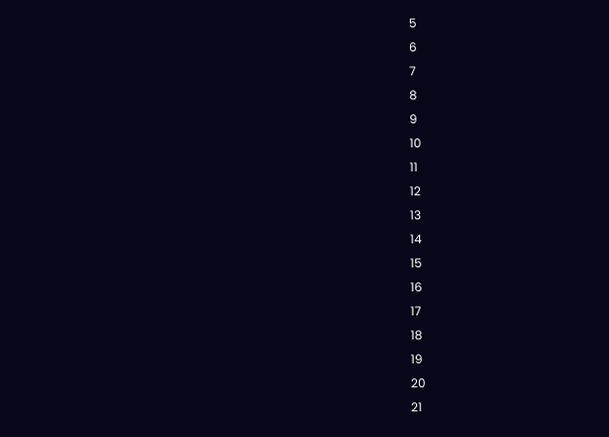5
6
7
8
9
10
11
12
13
14
15
16
17
18
19
20
21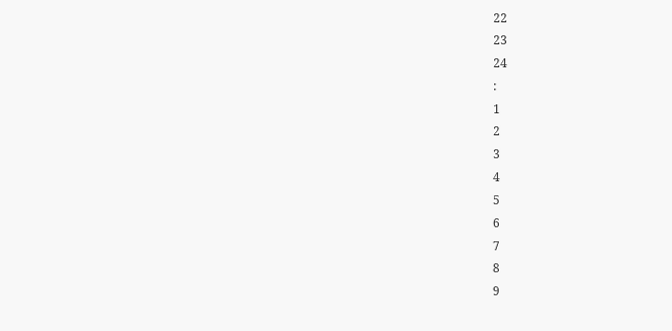22
23
24
:
1
2
3
4
5
6
7
8
9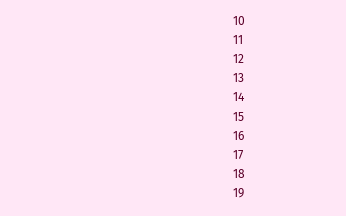10
11
12
13
14
15
16
17
18
19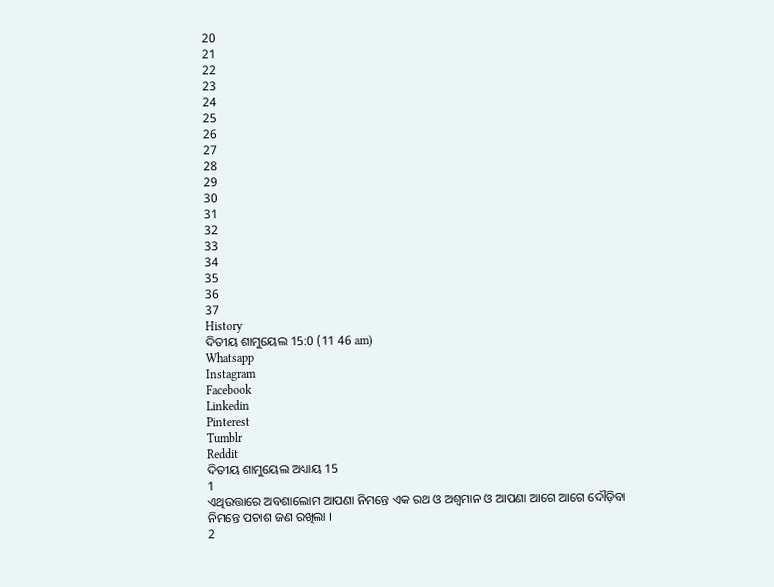20
21
22
23
24
25
26
27
28
29
30
31
32
33
34
35
36
37
History
ଦିତୀୟ ଶାମୁୟେଲ 15:0 (11 46 am)
Whatsapp
Instagram
Facebook
Linkedin
Pinterest
Tumblr
Reddit
ଦିତୀୟ ଶାମୁୟେଲ ଅଧ୍ୟାୟ 15
1
ଏଥିଉତ୍ତାରେ ଅବଶାଲୋମ ଆପଣା ନିମନ୍ତେ ଏକ ରଥ ଓ ଅଶ୍ଵମାନ ଓ ଆପଣା ଆଗେ ଆଗେ ଦୌଡ଼ିବା ନିମନ୍ତେ ପଚାଶ ଜଣ ରଖିଲା ।
2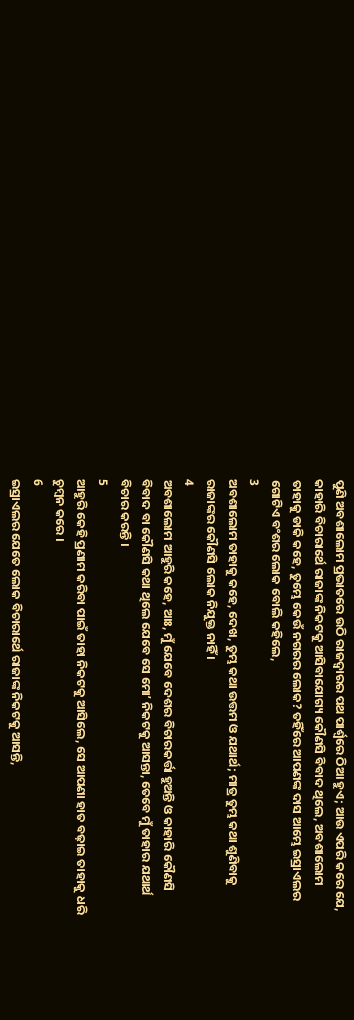ପୁଣି ଅବଶାଲୋମ ପ୍ରଭାତରେ ଉଠି ରାଜଦ୍ଵାରର ପଥ ପାର୍ଶ୍ଵରେ ଠିଆ ହୁଏ; ଆଉ ଏପରି କରେ ଯେ, କାହାରି ବିଚାରାର୍ଥେ ରାଜାଙ୍କ ନିକଟକୁ ଆସିବାଯୋଗ୍ୟ କୌଣସି ବିବାଦ ଥିଲେ, ଅବଶାଲୋମ ତାହାକୁ ଡାକି କହେ, ତୁମ୍ଭେ କେଉଁ ନଗରର ଲୋକ? ତହିଁରେ ଆପଣଙ୍କ ଦାସ ଆମ୍ଭେ ଇସ୍ରାଏଲର ଗୋଟିଏ ବଂଶର ଲୋକ ବୋଲି କହିଲେ,
3
ଅବଶାଲୋମ ତାହାକୁ କହେ, ଦେଖ, ତୁମ୍ଭ କଥା ଉତ୍ତମ ଓ ଯଥାର୍ଥ; ମାତ୍ର ତୁମ୍ଭ କଥା ଶୁଣିବାକୁ ରାଜାଙ୍କର କୌଣସି ଲୋକ ନିଯୁକ୍ତ ନାହିଁ ।
4
ଅବଶାଲୋମ ଆହୁରି କହେ, ଆଃ, ମୁଁ ଯେବେ ଦେଶର ବିଚାରକର୍ତ୍ତା ହୁଅନ୍ତି ଓ କାହାରି କୌଣସି ବିବାଦ ବା କୌଣସି କଥା ଥିଲେ ଯେବେ ସେ ମୋʼ ନିକଟକୁ ଆସନ୍ତା, ତେବେ ମୁଁ ତାହାର ଯଥାର୍ଥ ବିଚାର କରନ୍ତି ।
5
ଆହୁରି କେହି ପ୍ରଣାମ କରିବା ପାଇଁ ତାହା ନିକଟକୁ ଆସିଲେ, ସେ ଆପଣା ହାତ ବଢ଼ାଇ ତାହାକୁ ଧରି ଚୁମ୍ଵନ କରେ ।
6
ଇସ୍ରାଏଲର ଯେତେ ଲୋକ ବିଚାରାର୍ଥେ ରାଜାଙ୍କ ନିକଟକୁ ଆସନ୍ତି,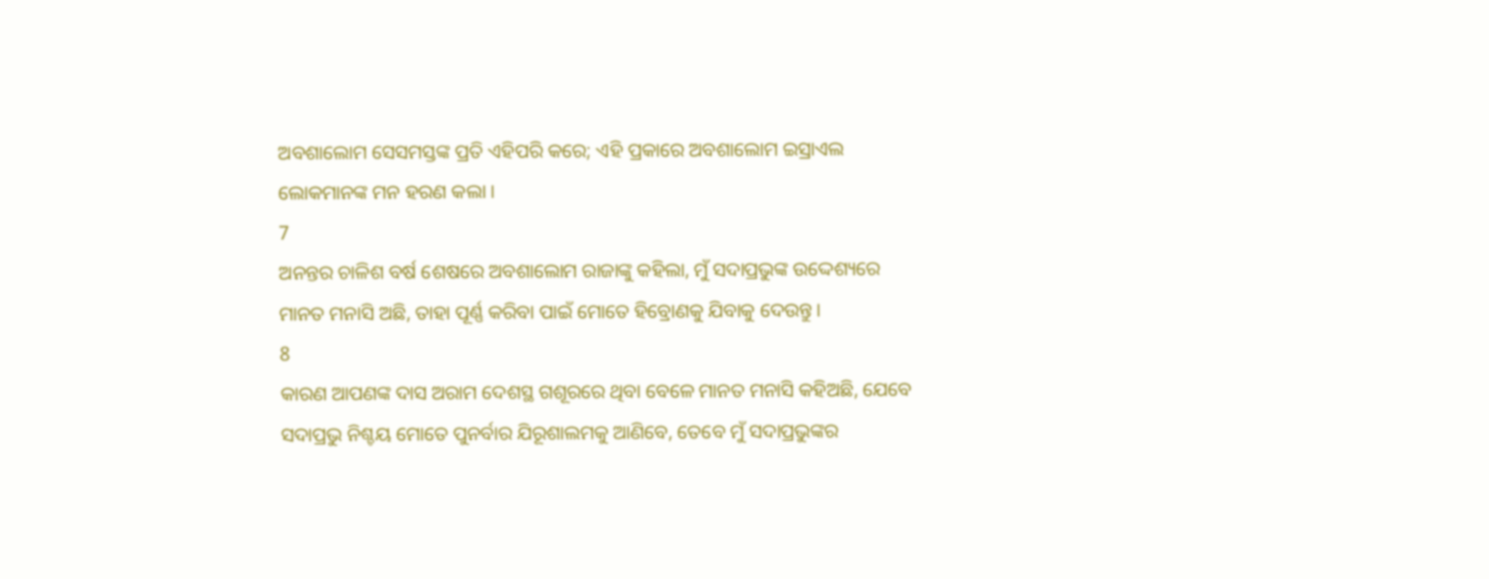ଅବଶାଲୋମ ସେସମସ୍ତଙ୍କ ପ୍ରତି ଏହିପରି କରେ; ଏହି ପ୍ରକାରେ ଅବଶାଲୋମ ଇସ୍ରାଏଲ ଲୋକମାନଙ୍କ ମନ ହରଣ କଲା ।
7
ଅନନ୍ତର ଚାଳିଶ ବର୍ଷ ଶେଷରେ ଅବଶାଲୋମ ରାଜାଙ୍କୁ କହିଲା, ମୁଁ ସଦାପ୍ରଭୁଙ୍କ ଉଦ୍ଦେଶ୍ୟରେ ମାନତ ମନାସି ଅଛି, ତାହା ପୂର୍ଣ୍ଣ କରିବା ପାଇଁ ମୋତେ ହିବ୍ରୋଣକୁ ଯିବାକୁ ଦେଉନ୍ତୁ ।
8
କାରଣ ଆପଣଙ୍କ ଦାସ ଅରାମ ଦେଶସ୍ଥ ଗଶୂରରେ ଥିବା ବେଳେ ମାନତ ମନାସି କହିଅଛି, ଯେବେ ସଦାପ୍ରଭୁ ନିଶ୍ଚୟ ମୋତେ ପୁନର୍ବାର ଯିରୂଶାଲମକୁ ଆଣିବେ, ତେବେ ମୁଁ ସଦାପ୍ରଭୁଙ୍କର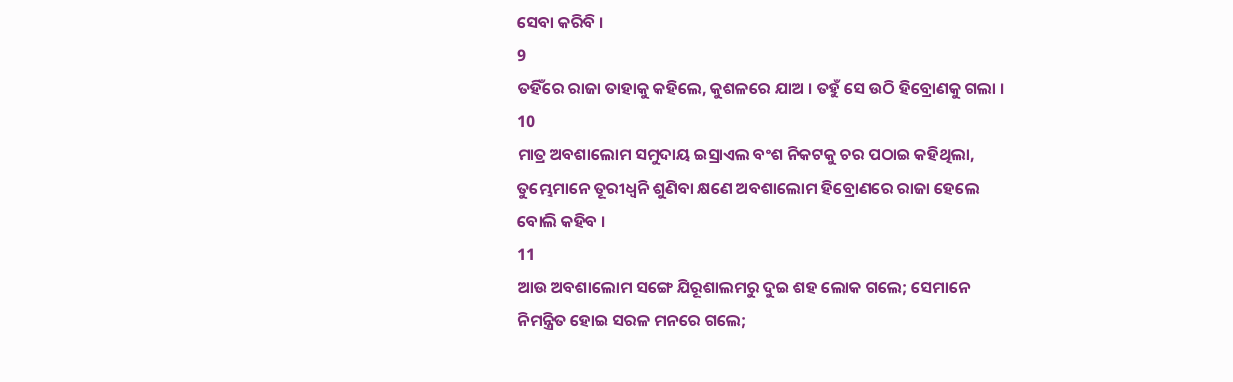ସେବା କରିବି ।
9
ତହିଁରେ ରାଜା ତାହାକୁ କହିଲେ, କୁଶଳରେ ଯାଅ । ତହୁଁ ସେ ଉଠି ହିବ୍ରୋଣକୁ ଗଲା ।
10
ମାତ୍ର ଅବଶାଲୋମ ସମୁଦାୟ ଇସ୍ରାଏଲ ବଂଶ ନିକଟକୁ ଚର ପଠାଇ କହିଥିଲା, ତୁମ୍ଭେମାନେ ତୂରୀଧ୍ଵନି ଶୁଣିବା କ୍ଷଣେ ଅବଶାଲୋମ ହିବ୍ରୋଣରେ ରାଜା ହେଲେ ବୋଲି କହିବ ।
11
ଆଉ ଅବଶାଲୋମ ସଙ୍ଗେ ଯିରୂଶାଲମରୁ ଦୁଇ ଶହ ଲୋକ ଗଲେ; ସେମାନେ ନିମନ୍ତ୍ରିତ ହୋଇ ସରଳ ମନରେ ଗଲେ;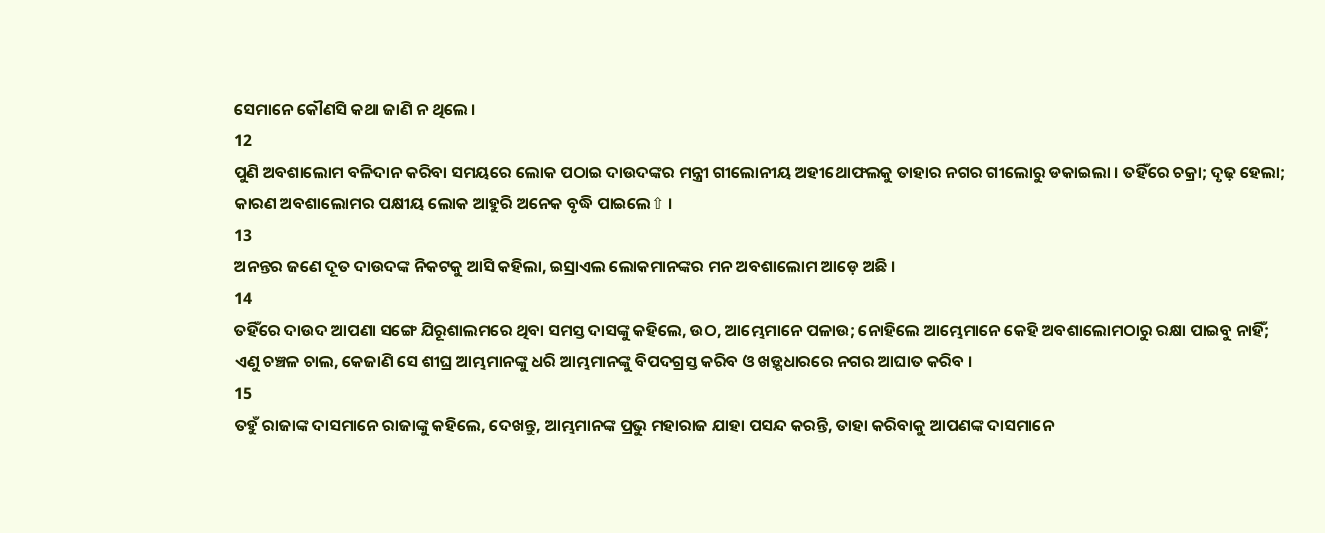ସେମାନେ କୌଣସି କଥା ଜାଣି ନ ଥିଲେ ।
12
ପୁଣି ଅବଶାଲୋମ ବଳିଦାନ କରିବା ସମୟରେ ଲୋକ ପଠାଇ ଦାଉଦଙ୍କର ମନ୍ତ୍ରୀ ଗୀଲୋନୀୟ ଅହୀଥୋଫଲକୁ ତାହାର ନଗର ଗୀଲୋରୁ ଡକାଇଲା । ତହିଁରେ ଚକ୍ରା; ଦୃଢ଼ ହେଲା; କାରଣ ଅବଶାଲୋମର ପକ୍ଷୀୟ ଲୋକ ଆହୁରି ଅନେକ ବୃଦ୍ଧି ପାଇଲେ⇧ ।
13
ଅନନ୍ତର ଜଣେ ଦୂତ ଦାଉଦଙ୍କ ନିକଟକୁ ଆସି କହିଲା, ଇସ୍ରାଏଲ ଲୋକମାନଙ୍କର ମନ ଅବଶାଲୋମ ଆଡ଼େ ଅଛି ।
14
ତହିଁରେ ଦାଉଦ ଆପଣା ସଙ୍ଗେ ଯିରୂଶାଲମରେ ଥିବା ସମସ୍ତ ଦାସଙ୍କୁ କହିଲେ, ଉଠ, ଆମ୍ଭେମାନେ ପଳାଉ; ନୋହିଲେ ଆମ୍ଭେମାନେ କେହି ଅବଶାଲୋମଠାରୁ ରକ୍ଷା ପାଇବୁ ନାହିଁ; ଏଣୁ ଚଞ୍ଚଳ ଚାଲ, କେଜାଣି ସେ ଶୀଘ୍ର ଆମ୍ଭମାନଙ୍କୁ ଧରି ଆମ୍ଭମାନଙ୍କୁ ବିପଦଗ୍ରସ୍ତ କରିବ ଓ ଖଡ଼୍ଗଧାରରେ ନଗର ଆଘାତ କରିବ ।
15
ତହୁଁ ରାଜାଙ୍କ ଦାସମାନେ ରାଜାଙ୍କୁ କହିଲେ, ଦେଖନ୍ତୁ, ଆମ୍ଭମାନଙ୍କ ପ୍ରଭୁ ମହାରାଜ ଯାହା ପସନ୍ଦ କରନ୍ତି, ତାହା କରିବାକୁ ଆପଣଙ୍କ ଦାସମାନେ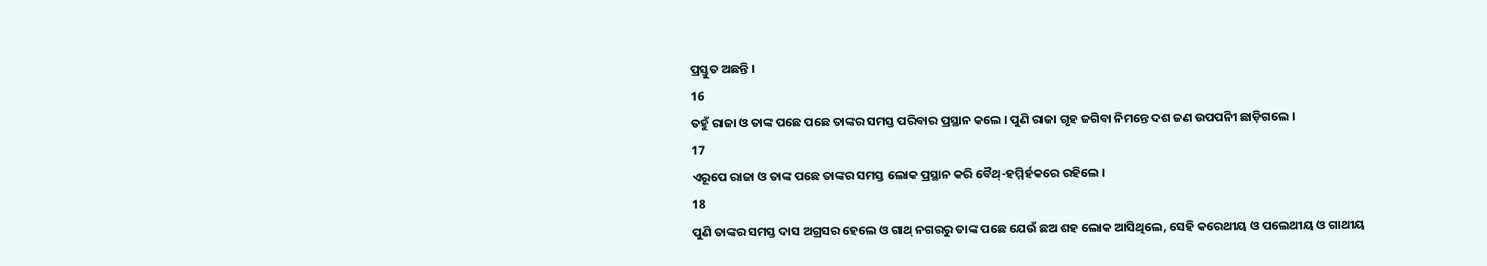ପ୍ରସ୍ତୁତ ଅଛନ୍ତି ।
16
ତହୁଁ ରାଜା ଓ ତାଙ୍କ ପଛେ ପଛେ ତାଙ୍କର ସମସ୍ତ ପରିବାର ପ୍ରସ୍ଥାନ କଲେ । ପୁଣି ରାଜା ଗୃହ ଜଗିବା ନିମନ୍ତେ ଦଶ ଜଣ ଉପପନିୀ ଛାଡ଼ିଗଲେ ।
17
ଏରୂପେ ରାଜା ଓ ତାଙ୍କ ପଛେ ତାଙ୍କର ସମସ୍ତ ଲୋକ ପ୍ରସ୍ଥାନ କରି ବୈଥ୍-ହମ୍ମିର୍ହକରେ ରହିଲେ ।
18
ପୁଣି ତାଙ୍କର ସମସ୍ତ ଦାସ ଅଗ୍ରସର ହେଲେ ଓ ଗାଥ୍ ନଗରରୁ ତାଙ୍କ ପଛେ ଯେଉଁ ଛଅ ଶହ ଲୋକ ଆସିଥିଲେ, ସେହି କରେଥୀୟ ଓ ପଲେଥୀୟ ଓ ଗାଥୀୟ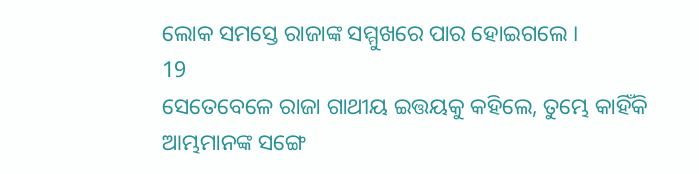ଲୋକ ସମସ୍ତେ ରାଜାଙ୍କ ସମ୍ମୁଖରେ ପାର ହୋଇଗଲେ ।
19
ସେତେବେଳେ ରାଜା ଗାଥୀୟ ଇତ୍ତୟକୁ କହିଲେ, ତୁମ୍ଭେ କାହିଁକି ଆମ୍ଭମାନଙ୍କ ସଙ୍ଗେ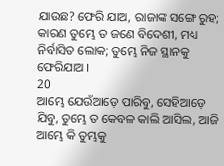ଯାଉଛ? ଫେରି ଯାଅ, ରାଜାଙ୍କ ସଙ୍ଗେ ରୁହ; କାରଣ ତୁମ୍ଭେ ତ ଜଣେ ବିଦେଶୀ, ମଧ୍ୟ ନିର୍ବାସିତ ଲୋକ; ତୁମ୍ଭେ ନିଜ ସ୍ଥାନକୁ ଫେରିଯାଅ ।
20
ଆମ୍ଭେ ଯେଉଁଆଡ଼େ ପାରିବୁ, ସେହିଆଡ଼େ ଯିବୁ, ତୁମ୍ଭେ ତ କେବଳ କାଲି ଆସିଲ, ଆଜି ଆମ୍ଭେ କି ତୁମ୍ଭକୁ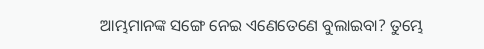ଆମ୍ଭମାନଙ୍କ ସଙ୍ଗେ ନେଇ ଏଣେତେଣେ ବୁଲାଇବା? ତୁମ୍ଭେ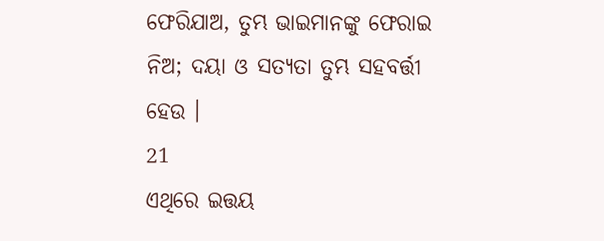ଫେରିଯାଅ, ତୁମ୍ଭ ଭାଇମାନଙ୍କୁ ଫେରାଇ ନିଅ; ଦୟା ଓ ସତ୍ୟତା ତୁମ୍ଭ ସହବର୍ତ୍ତୀ ହେଉ ।
21
ଏଥିରେ ଇତ୍ତୟ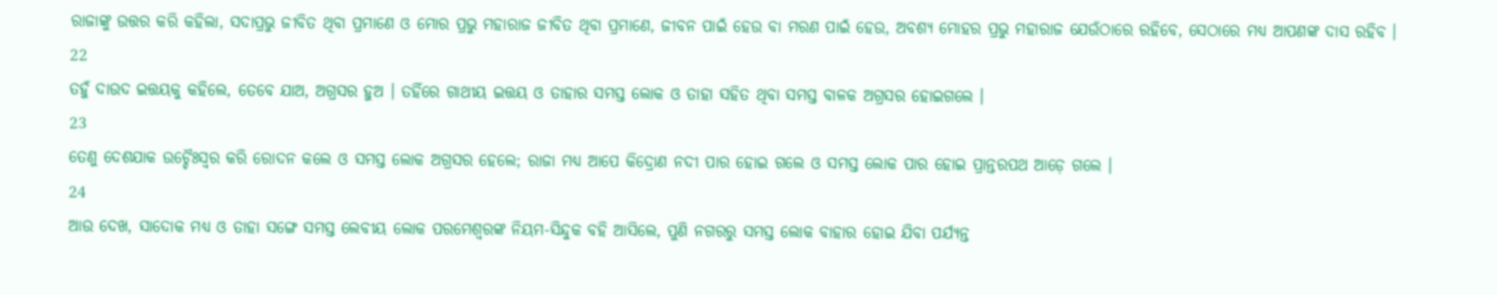ରାଜାଙ୍କୁ ଉତ୍ତର କରି କହିଲା, ସଦାପ୍ରଭୁ ଜୀବିତ ଥିବା ପ୍ରମାଣେ ଓ ମୋର ପ୍ରଭୁ ମହାରାଜ ଜୀବିତ ଥିବା ପ୍ରମାଣେ, ଜୀବନ ପାଇଁ ହେଉ ବା ମରଣ ପାଇଁ ହେଉ, ଅବଶ୍ୟ ମୋହର ପ୍ରଭୁ ମହାରାଜ ଯେଉଁଠାରେ ରହିବେ, ସେଠାରେ ମଧ୍ୟ ଆପଣଙ୍କ ଦାସ ରହିବ ।
22
ତହୁଁ ଦାଉଦ ଇତ୍ତୟକୁ କହିଲେ, ତେବେ ଯାଅ, ଅଗ୍ରସର ହୁଅ । ତହିଁରେ ଗାଥୀୟ ଇତ୍ତୟ ଓ ତାହାର ସମସ୍ତ ଲୋକ ଓ ତାହା ସହିତ ଥିବା ସମସ୍ତ ବାଳକ ଅଗ୍ରସର ହୋଇଗଲେ ।
23
ତେଣୁ ଦେଶଯାକ ଉଚ୍ଚୈଃସ୍ଵର କରି ରୋଦନ କଲେ ଓ ସମସ୍ତ ଲୋକ ଅଗ୍ରସର ହେଲେ; ରାଜା ମଧ୍ୟ ଆପେ କିଦ୍ରୋଣ ନଦୀ ପାର ହୋଇ ଗଲେ ଓ ସମସ୍ତ ଲୋକ ପାର ହୋଇ ପ୍ରାନ୍ତରପଥ ଆଡ଼େ ଗଲେ ।
24
ଆଉ ଦେଖ, ସାଦୋକ ମଧ୍ୟ ଓ ତାହା ସଙ୍ଗେ ସମସ୍ତ ଲେବୀୟ ଲୋକ ପରମେଶ୍ଵରଙ୍କ ନିୟମ-ସିନ୍ଦୁକ ବହି ଆସିଲେ, ପୁଣି ନଗରରୁ ସମସ୍ତ ଲୋକ ବାହାର ହୋଇ ଯିବା ପର୍ଯ୍ୟନ୍ତ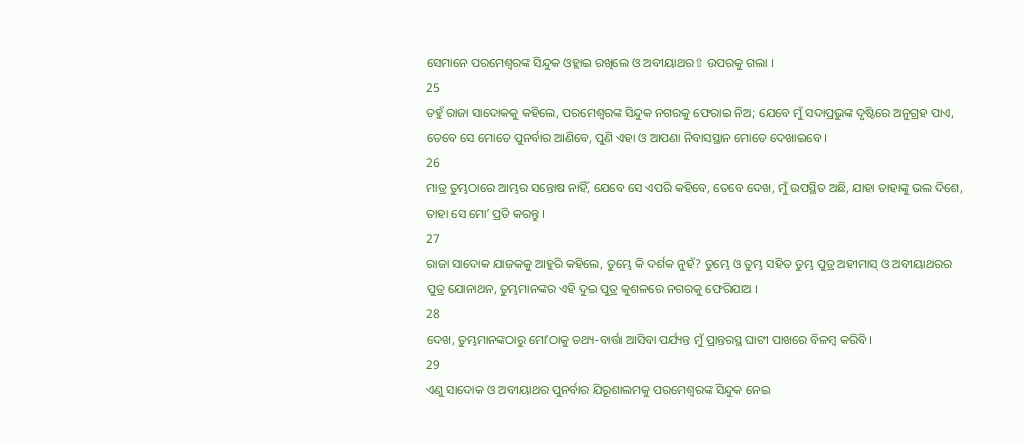ସେମାନେ ପରମେଶ୍ଵରଙ୍କ ସିନ୍ଦୁକ ଓହ୍ଲାଇ ରଖିଲେ ଓ ଅବୀୟାଥର⇧ ଉପରକୁ ଗଲା ।
25
ତହୁଁ ରାଜା ସାଦୋକକୁ କହିଲେ, ପରମେଶ୍ଵରଙ୍କ ସିନ୍ଦୁକ ନଗରକୁ ଫେରାଇ ନିଅ; ଯେବେ ମୁଁ ସଦାପ୍ରଭୁଙ୍କ ଦୃଷ୍ଟିରେ ଅନୁଗ୍ରହ ପାଏ, ତେବେ ସେ ମୋତେ ପୁନର୍ବାର ଆଣିବେ, ପୁଣି ଏହା ଓ ଆପଣା ନିବାସସ୍ଥାନ ମୋତେ ଦେଖାଇବେ ।
26
ମାତ୍ର ତୁମ୍ଭଠାରେ ଆମ୍ଭର ସନ୍ତୋଷ ନାହିଁ, ଯେବେ ସେ ଏପରି କହିବେ, ତେବେ ଦେଖ, ମୁଁ ଉପସ୍ଥିତ ଅଛି, ଯାହା ତାହାଙ୍କୁ ଭଲ ଦିଶେ, ତାହା ସେ ମୋʼ ପ୍ରତି କରନ୍ତୁ ।
27
ରାଜା ସାଦୋକ ଯାଜକକୁ ଆହୁରି କହିଲେ, ତୁମ୍ଭେ କି ଦର୍ଶକ ନୁହଁ? ତୁମ୍ଭେ ଓ ତୁମ୍ଭ ସହିତ ତୁମ୍ଭ ପୁତ୍ର ଅହୀମାସ୍ ଓ ଅବୀୟାଥରର ପୁତ୍ର ଯୋନାଥନ, ତୁମ୍ଭମାନଙ୍କର ଏହି ଦୁଇ ପୁତ୍ର କୁଶଳରେ ନଗରକୁ ଫେରିଯାଅ ।
28
ଦେଖ, ତୁମ୍ଭମାନଙ୍କଠାରୁ ମୋʼଠାକୁ ତଥ୍ୟ-ବାର୍ତ୍ତା ଆସିବା ପର୍ଯ୍ୟନ୍ତ ମୁଁ ପ୍ରାନ୍ତରସ୍ଥ ଘାଟୀ ପାଖରେ ବିଳମ୍ଵ କରିବି ।
29
ଏଣୁ ସାଦୋକ ଓ ଅବୀୟାଥର ପୁନର୍ବାର ଯିରୂଶାଲମକୁ ପରମେଶ୍ଵରଙ୍କ ସିନ୍ଦୁକ ନେଇ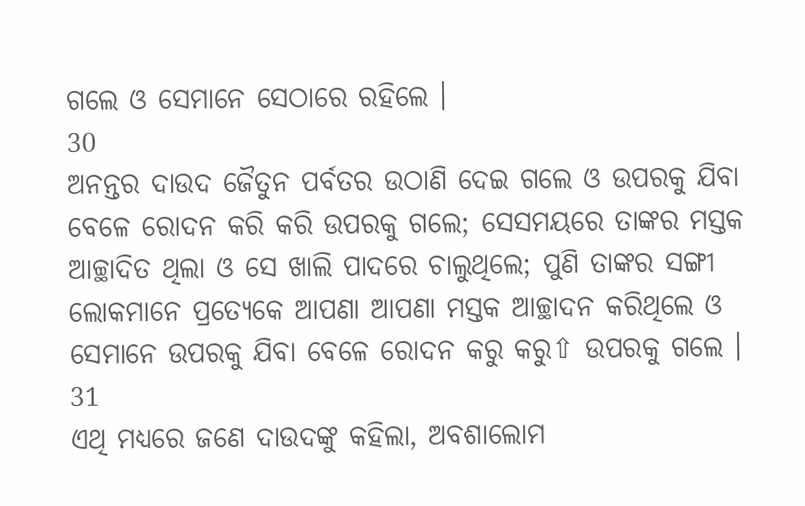ଗଲେ ଓ ସେମାନେ ସେଠାରେ ରହିଲେ ।
30
ଅନନ୍ତର ଦାଉଦ ଜୈତୁନ ପର୍ବତର ଉଠାଣି ଦେଇ ଗଲେ ଓ ଉପରକୁ ଯିବା ବେଳେ ରୋଦନ କରି କରି ଉପରକୁ ଗଲେ; ସେସମୟରେ ତାଙ୍କର ମସ୍ତକ ଆଚ୍ଛାଦିତ ଥିଲା ଓ ସେ ଖାଲି ପାଦରେ ଚାଲୁଥିଲେ; ପୁଣି ତାଙ୍କର ସଙ୍ଗୀ ଲୋକମାନେ ପ୍ରତ୍ୟେକେ ଆପଣା ଆପଣା ମସ୍ତକ ଆଚ୍ଛାଦନ କରିଥିଲେ ଓ ସେମାନେ ଉପରକୁ ଯିବା ବେଳେ ରୋଦନ କରୁ କରୁ⇧ ଉପରକୁ ଗଲେ ।
31
ଏଥି ମଧ୍ୟରେ ଜଣେ ଦାଉଦଙ୍କୁ କହିଲା, ଅବଶାଲୋମ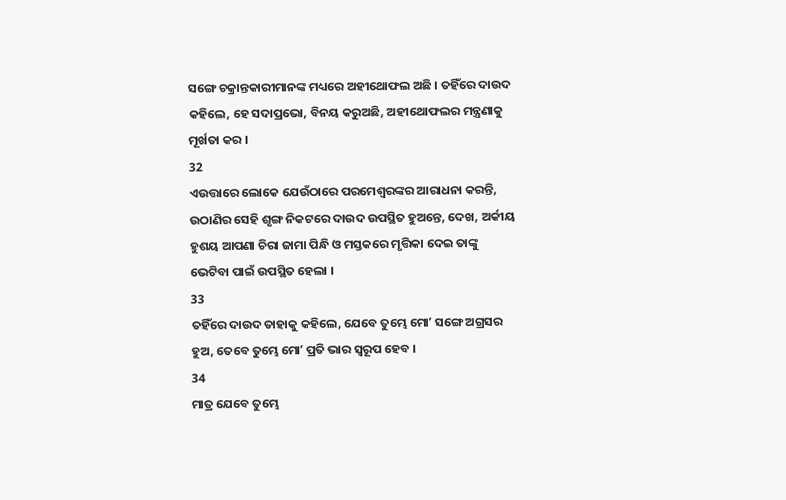ସଙ୍ଗେ ଚକ୍ରାନ୍ତକାରୀମାନଙ୍କ ମଧ୍ୟରେ ଅହୀଥୋଫଲ ଅଛି । ତହିଁରେ ଦାଉଦ କହିଲେ, ହେ ସଦାପ୍ରଭୋ, ବିନୟ କରୁଅଛି, ଅହୀଥୋଫଲର ମନ୍ତ୍ରଣାକୁ ମୂର୍ଖତା କର ।
32
ଏଉତ୍ତାରେ ଲୋକେ ଯେଉଁଠାରେ ପରମେଶ୍ଵରଙ୍କର ଆରାଧନା କରନ୍ତି, ଉଠାଣିର ସେହି ଶୃଙ୍ଗ ନିକଟରେ ଦାଉଦ ଉପସ୍ଥିତ ହୁଅନ୍ତେ, ଦେଖ, ଅର୍କୀୟ ହୁଶୟ ଆପଣା ଚିରା ଜାମା ପିନ୍ଧି ଓ ମସ୍ତକରେ ମୃତ୍ତିକା ଦେଇ ତାଙ୍କୁ ଭେଟିବା ପାଇଁ ଉପସ୍ଥିତ ହେଲା ।
33
ତହିଁରେ ଦାଉଦ ତାହାକୁ କହିଲେ, ଯେବେ ତୁମ୍ଭେ ମୋʼ ସଙ୍ଗେ ଅଗ୍ରସର ହୁଅ, ତେବେ ତୁମ୍ଭେ ମୋʼ ପ୍ରତି ଭାର ସ୍ଵରୂପ ହେବ ।
34
ମାତ୍ର ଯେବେ ତୁମ୍ଭେ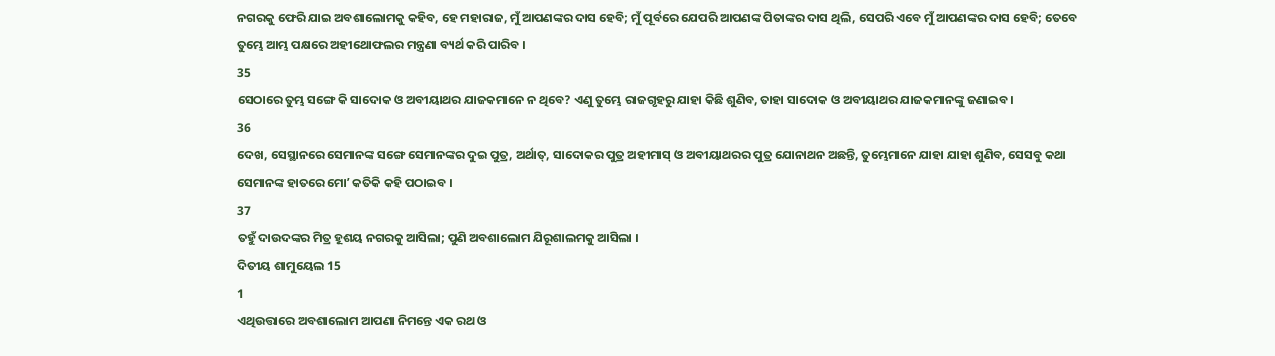ନଗରକୁ ଫେରି ଯାଇ ଅବଶାଲୋମକୁ କହିବ, ହେ ମହାରାଜ, ମୁଁ ଆପଣଙ୍କର ଦାସ ହେବି; ମୁଁ ପୂର୍ବରେ ଯେପରି ଆପଣଙ୍କ ପିତାଙ୍କର ଦାସ ଥିଲି, ସେପରି ଏବେ ମୁଁ ଆପଣଙ୍କର ଦାସ ହେବି; ତେବେ ତୁମ୍ଭେ ଆମ୍ଭ ପକ୍ଷରେ ଅହୀଥୋଫଲର ମନ୍ତ୍ରଣା ବ୍ୟର୍ଥ କରି ପାରିବ ।
35
ସେଠାରେ ତୁମ୍ଭ ସଙ୍ଗେ କି ସାଦୋକ ଓ ଅବୀୟାଥର ଯାଜକମାନେ ନ ଥିବେ? ଏଣୁ ତୁମ୍ଭେ ରାଜଗୃହରୁ ଯାହା କିଛି ଶୁଣିବ, ତାହା ସାଦୋକ ଓ ଅବୀୟାଥର ଯାଜକମାନଙ୍କୁ ଜଣାଇବ ।
36
ଦେଖ, ସେସ୍ଥାନରେ ସେମାନଙ୍କ ସଙ୍ଗେ ସେମାନଙ୍କର ଦୁଇ ପୁତ୍ର, ଅର୍ଥାତ୍, ସାଦୋକର ପୁତ୍ର ଅହୀମାସ୍ ଓ ଅବୀୟାଥରର ପୁତ୍ର ଯୋନାଥନ ଅଛନ୍ତି, ତୁମ୍ଭେମାନେ ଯାହା ଯାହା ଶୁଣିବ, ସେସବୁ କଥା ସେମାନଙ୍କ ହାତରେ ମୋʼ କତିକି କହି ପଠାଇବ ।
37
ତହୁଁ ଦାଉଦଙ୍କର ମିତ୍ର ହୂଶୟ ନଗରକୁ ଆସିଲା; ପୁଣି ଅବଶାଲୋମ ଯିରୂଶାଲମକୁ ଆସିଲା ।
ଦିତୀୟ ଶାମୁୟେଲ 15
1
ଏଥିଉତ୍ତାରେ ଅବଶାଲୋମ ଆପଣା ନିମନ୍ତେ ଏକ ରଥ ଓ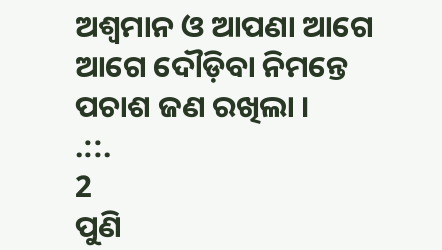ଅଶ୍ଵମାନ ଓ ଆପଣା ଆଗେ ଆଗେ ଦୌଡ଼ିବା ନିମନ୍ତେ ପଚାଶ ଜଣ ରଖିଲା ।
.::.
2
ପୁଣି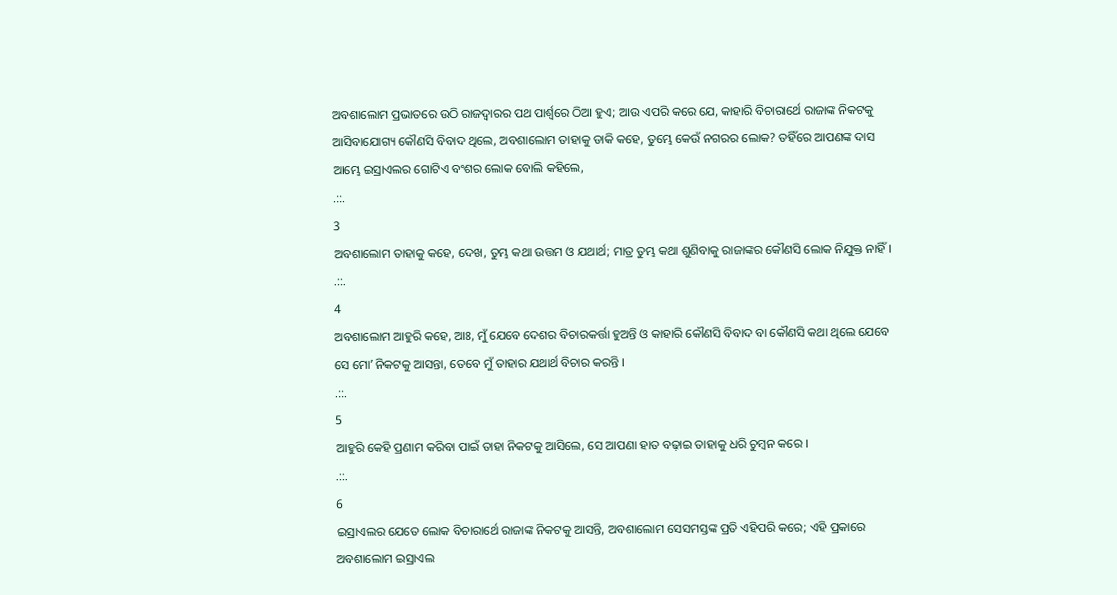ଅବଶାଲୋମ ପ୍ରଭାତରେ ଉଠି ରାଜଦ୍ଵାରର ପଥ ପାର୍ଶ୍ଵରେ ଠିଆ ହୁଏ; ଆଉ ଏପରି କରେ ଯେ, କାହାରି ବିଚାରାର୍ଥେ ରାଜାଙ୍କ ନିକଟକୁ ଆସିବାଯୋଗ୍ୟ କୌଣସି ବିବାଦ ଥିଲେ, ଅବଶାଲୋମ ତାହାକୁ ଡାକି କହେ, ତୁମ୍ଭେ କେଉଁ ନଗରର ଲୋକ? ତହିଁରେ ଆପଣଙ୍କ ଦାସ ଆମ୍ଭେ ଇସ୍ରାଏଲର ଗୋଟିଏ ବଂଶର ଲୋକ ବୋଲି କହିଲେ,
.::.
3
ଅବଶାଲୋମ ତାହାକୁ କହେ, ଦେଖ, ତୁମ୍ଭ କଥା ଉତ୍ତମ ଓ ଯଥାର୍ଥ; ମାତ୍ର ତୁମ୍ଭ କଥା ଶୁଣିବାକୁ ରାଜାଙ୍କର କୌଣସି ଲୋକ ନିଯୁକ୍ତ ନାହିଁ ।
.::.
4
ଅବଶାଲୋମ ଆହୁରି କହେ, ଆଃ, ମୁଁ ଯେବେ ଦେଶର ବିଚାରକର୍ତ୍ତା ହୁଅନ୍ତି ଓ କାହାରି କୌଣସି ବିବାଦ ବା କୌଣସି କଥା ଥିଲେ ଯେବେ ସେ ମୋʼ ନିକଟକୁ ଆସନ୍ତା, ତେବେ ମୁଁ ତାହାର ଯଥାର୍ଥ ବିଚାର କରନ୍ତି ।
.::.
5
ଆହୁରି କେହି ପ୍ରଣାମ କରିବା ପାଇଁ ତାହା ନିକଟକୁ ଆସିଲେ, ସେ ଆପଣା ହାତ ବଢ଼ାଇ ତାହାକୁ ଧରି ଚୁମ୍ଵନ କରେ ।
.::.
6
ଇସ୍ରାଏଲର ଯେତେ ଲୋକ ବିଚାରାର୍ଥେ ରାଜାଙ୍କ ନିକଟକୁ ଆସନ୍ତି, ଅବଶାଲୋମ ସେସମସ୍ତଙ୍କ ପ୍ରତି ଏହିପରି କରେ; ଏହି ପ୍ରକାରେ ଅବଶାଲୋମ ଇସ୍ରାଏଲ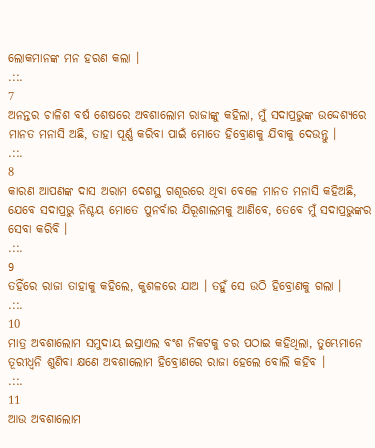ଲୋକମାନଙ୍କ ମନ ହରଣ କଲା ।
.::.
7
ଅନନ୍ତର ଚାଳିଶ ବର୍ଷ ଶେଷରେ ଅବଶାଲୋମ ରାଜାଙ୍କୁ କହିଲା, ମୁଁ ସଦାପ୍ରଭୁଙ୍କ ଉଦ୍ଦେଶ୍ୟରେ ମାନତ ମନାସି ଅଛି, ତାହା ପୂର୍ଣ୍ଣ କରିବା ପାଇଁ ମୋତେ ହିବ୍ରୋଣକୁ ଯିବାକୁ ଦେଉନ୍ତୁ ।
.::.
8
କାରଣ ଆପଣଙ୍କ ଦାସ ଅରାମ ଦେଶସ୍ଥ ଗଶୂରରେ ଥିବା ବେଳେ ମାନତ ମନାସି କହିଅଛି, ଯେବେ ସଦାପ୍ରଭୁ ନିଶ୍ଚୟ ମୋତେ ପୁନର୍ବାର ଯିରୂଶାଲମକୁ ଆଣିବେ, ତେବେ ମୁଁ ସଦାପ୍ରଭୁଙ୍କର ସେବା କରିବି ।
.::.
9
ତହିଁରେ ରାଜା ତାହାକୁ କହିଲେ, କୁଶଳରେ ଯାଅ । ତହୁଁ ସେ ଉଠି ହିବ୍ରୋଣକୁ ଗଲା ।
.::.
10
ମାତ୍ର ଅବଶାଲୋମ ସମୁଦାୟ ଇସ୍ରାଏଲ ବଂଶ ନିକଟକୁ ଚର ପଠାଇ କହିଥିଲା, ତୁମ୍ଭେମାନେ ତୂରୀଧ୍ଵନି ଶୁଣିବା କ୍ଷଣେ ଅବଶାଲୋମ ହିବ୍ରୋଣରେ ରାଜା ହେଲେ ବୋଲି କହିବ ।
.::.
11
ଆଉ ଅବଶାଲୋମ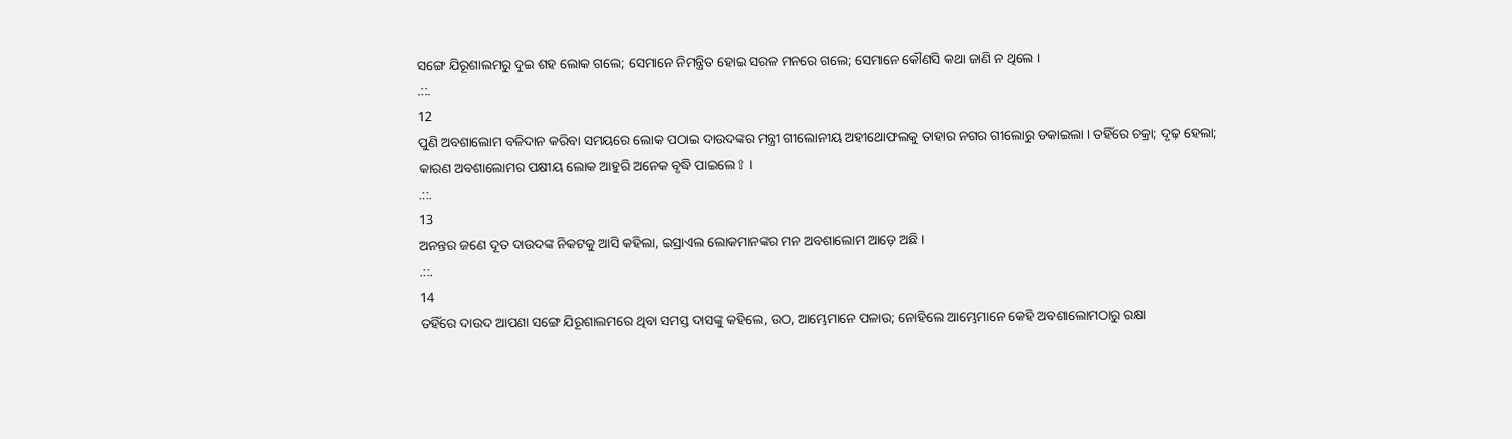ସଙ୍ଗେ ଯିରୂଶାଲମରୁ ଦୁଇ ଶହ ଲୋକ ଗଲେ; ସେମାନେ ନିମନ୍ତ୍ରିତ ହୋଇ ସରଳ ମନରେ ଗଲେ; ସେମାନେ କୌଣସି କଥା ଜାଣି ନ ଥିଲେ ।
.::.
12
ପୁଣି ଅବଶାଲୋମ ବଳିଦାନ କରିବା ସମୟରେ ଲୋକ ପଠାଇ ଦାଉଦଙ୍କର ମନ୍ତ୍ରୀ ଗୀଲୋନୀୟ ଅହୀଥୋଫଲକୁ ତାହାର ନଗର ଗୀଲୋରୁ ଡକାଇଲା । ତହିଁରେ ଚକ୍ରା; ଦୃଢ଼ ହେଲା; କାରଣ ଅବଶାଲୋମର ପକ୍ଷୀୟ ଲୋକ ଆହୁରି ଅନେକ ବୃଦ୍ଧି ପାଇଲେ⇧ ।
.::.
13
ଅନନ୍ତର ଜଣେ ଦୂତ ଦାଉଦଙ୍କ ନିକଟକୁ ଆସି କହିଲା, ଇସ୍ରାଏଲ ଲୋକମାନଙ୍କର ମନ ଅବଶାଲୋମ ଆଡ଼େ ଅଛି ।
.::.
14
ତହିଁରେ ଦାଉଦ ଆପଣା ସଙ୍ଗେ ଯିରୂଶାଲମରେ ଥିବା ସମସ୍ତ ଦାସଙ୍କୁ କହିଲେ, ଉଠ, ଆମ୍ଭେମାନେ ପଳାଉ; ନୋହିଲେ ଆମ୍ଭେମାନେ କେହି ଅବଶାଲୋମଠାରୁ ରକ୍ଷା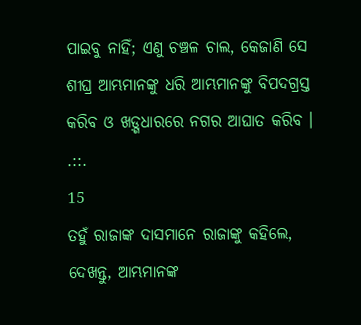ପାଇବୁ ନାହିଁ; ଏଣୁ ଚଞ୍ଚଳ ଚାଲ, କେଜାଣି ସେ ଶୀଘ୍ର ଆମ୍ଭମାନଙ୍କୁ ଧରି ଆମ୍ଭମାନଙ୍କୁ ବିପଦଗ୍ରସ୍ତ କରିବ ଓ ଖଡ଼୍ଗଧାରରେ ନଗର ଆଘାତ କରିବ ।
.::.
15
ତହୁଁ ରାଜାଙ୍କ ଦାସମାନେ ରାଜାଙ୍କୁ କହିଲେ, ଦେଖନ୍ତୁ, ଆମ୍ଭମାନଙ୍କ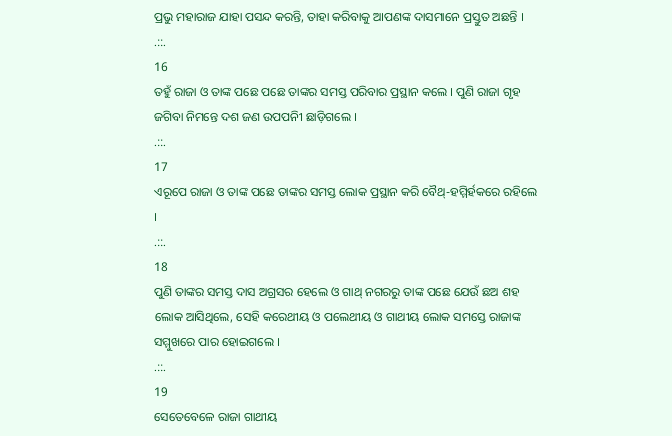ପ୍ରଭୁ ମହାରାଜ ଯାହା ପସନ୍ଦ କରନ୍ତି, ତାହା କରିବାକୁ ଆପଣଙ୍କ ଦାସମାନେ ପ୍ରସ୍ତୁତ ଅଛନ୍ତି ।
.::.
16
ତହୁଁ ରାଜା ଓ ତାଙ୍କ ପଛେ ପଛେ ତାଙ୍କର ସମସ୍ତ ପରିବାର ପ୍ରସ୍ଥାନ କଲେ । ପୁଣି ରାଜା ଗୃହ ଜଗିବା ନିମନ୍ତେ ଦଶ ଜଣ ଉପପନିୀ ଛାଡ଼ିଗଲେ ।
.::.
17
ଏରୂପେ ରାଜା ଓ ତାଙ୍କ ପଛେ ତାଙ୍କର ସମସ୍ତ ଲୋକ ପ୍ରସ୍ଥାନ କରି ବୈଥ୍-ହମ୍ମିର୍ହକରେ ରହିଲେ ।
.::.
18
ପୁଣି ତାଙ୍କର ସମସ୍ତ ଦାସ ଅଗ୍ରସର ହେଲେ ଓ ଗାଥ୍ ନଗରରୁ ତାଙ୍କ ପଛେ ଯେଉଁ ଛଅ ଶହ ଲୋକ ଆସିଥିଲେ, ସେହି କରେଥୀୟ ଓ ପଲେଥୀୟ ଓ ଗାଥୀୟ ଲୋକ ସମସ୍ତେ ରାଜାଙ୍କ ସମ୍ମୁଖରେ ପାର ହୋଇଗଲେ ।
.::.
19
ସେତେବେଳେ ରାଜା ଗାଥୀୟ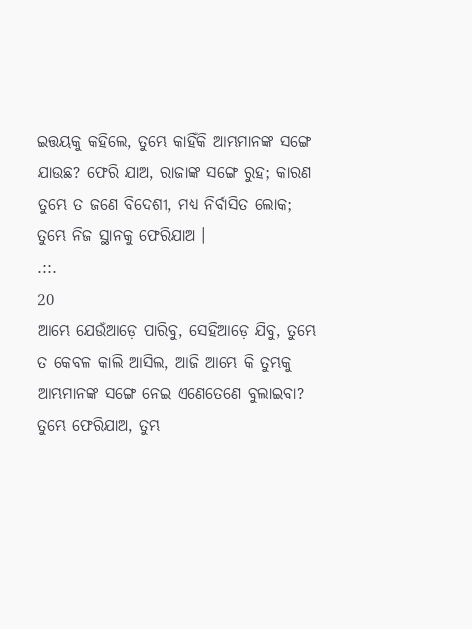ଇତ୍ତୟକୁ କହିଲେ, ତୁମ୍ଭେ କାହିଁକି ଆମ୍ଭମାନଙ୍କ ସଙ୍ଗେ ଯାଉଛ? ଫେରି ଯାଅ, ରାଜାଙ୍କ ସଙ୍ଗେ ରୁହ; କାରଣ ତୁମ୍ଭେ ତ ଜଣେ ବିଦେଶୀ, ମଧ୍ୟ ନିର୍ବାସିତ ଲୋକ; ତୁମ୍ଭେ ନିଜ ସ୍ଥାନକୁ ଫେରିଯାଅ ।
.::.
20
ଆମ୍ଭେ ଯେଉଁଆଡ଼େ ପାରିବୁ, ସେହିଆଡ଼େ ଯିବୁ, ତୁମ୍ଭେ ତ କେବଳ କାଲି ଆସିଲ, ଆଜି ଆମ୍ଭେ କି ତୁମ୍ଭକୁ ଆମ୍ଭମାନଙ୍କ ସଙ୍ଗେ ନେଇ ଏଣେତେଣେ ବୁଲାଇବା? ତୁମ୍ଭେ ଫେରିଯାଅ, ତୁମ୍ଭ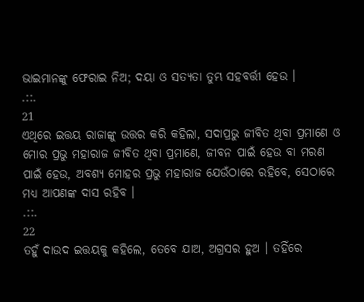ଭାଇମାନଙ୍କୁ ଫେରାଇ ନିଅ; ଦୟା ଓ ସତ୍ୟତା ତୁମ୍ଭ ସହବର୍ତ୍ତୀ ହେଉ ।
.::.
21
ଏଥିରେ ଇତ୍ତୟ ରାଜାଙ୍କୁ ଉତ୍ତର କରି କହିଲା, ସଦାପ୍ରଭୁ ଜୀବିତ ଥିବା ପ୍ରମାଣେ ଓ ମୋର ପ୍ରଭୁ ମହାରାଜ ଜୀବିତ ଥିବା ପ୍ରମାଣେ, ଜୀବନ ପାଇଁ ହେଉ ବା ମରଣ ପାଇଁ ହେଉ, ଅବଶ୍ୟ ମୋହର ପ୍ରଭୁ ମହାରାଜ ଯେଉଁଠାରେ ରହିବେ, ସେଠାରେ ମଧ୍ୟ ଆପଣଙ୍କ ଦାସ ରହିବ ।
.::.
22
ତହୁଁ ଦାଉଦ ଇତ୍ତୟକୁ କହିଲେ, ତେବେ ଯାଅ, ଅଗ୍ରସର ହୁଅ । ତହିଁରେ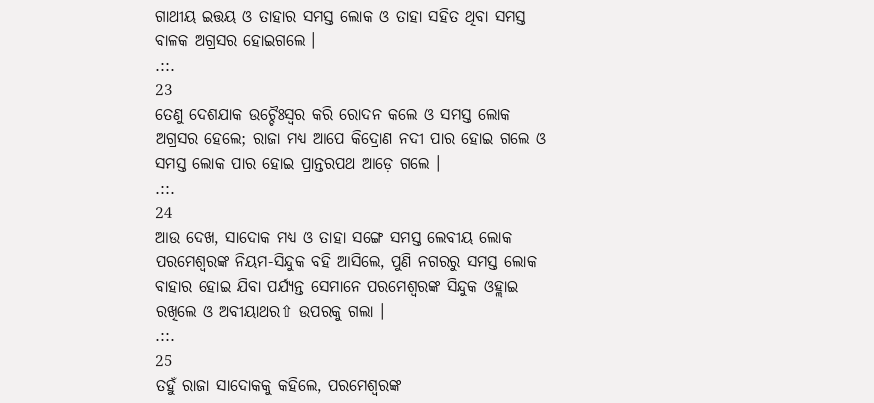ଗାଥୀୟ ଇତ୍ତୟ ଓ ତାହାର ସମସ୍ତ ଲୋକ ଓ ତାହା ସହିତ ଥିବା ସମସ୍ତ ବାଳକ ଅଗ୍ରସର ହୋଇଗଲେ ।
.::.
23
ତେଣୁ ଦେଶଯାକ ଉଚ୍ଚୈଃସ୍ଵର କରି ରୋଦନ କଲେ ଓ ସମସ୍ତ ଲୋକ ଅଗ୍ରସର ହେଲେ; ରାଜା ମଧ୍ୟ ଆପେ କିଦ୍ରୋଣ ନଦୀ ପାର ହୋଇ ଗଲେ ଓ ସମସ୍ତ ଲୋକ ପାର ହୋଇ ପ୍ରାନ୍ତରପଥ ଆଡ଼େ ଗଲେ ।
.::.
24
ଆଉ ଦେଖ, ସାଦୋକ ମଧ୍ୟ ଓ ତାହା ସଙ୍ଗେ ସମସ୍ତ ଲେବୀୟ ଲୋକ ପରମେଶ୍ଵରଙ୍କ ନିୟମ-ସିନ୍ଦୁକ ବହି ଆସିଲେ, ପୁଣି ନଗରରୁ ସମସ୍ତ ଲୋକ ବାହାର ହୋଇ ଯିବା ପର୍ଯ୍ୟନ୍ତ ସେମାନେ ପରମେଶ୍ଵରଙ୍କ ସିନ୍ଦୁକ ଓହ୍ଲାଇ ରଖିଲେ ଓ ଅବୀୟାଥର⇧ ଉପରକୁ ଗଲା ।
.::.
25
ତହୁଁ ରାଜା ସାଦୋକକୁ କହିଲେ, ପରମେଶ୍ଵରଙ୍କ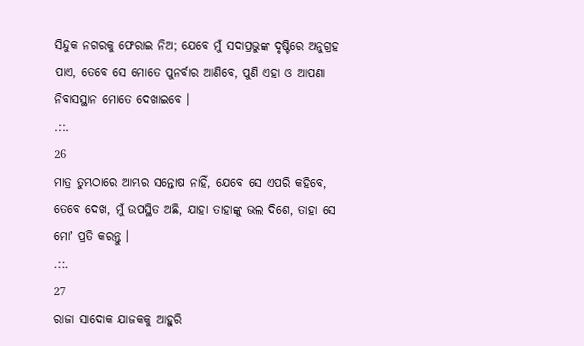ସିନ୍ଦୁକ ନଗରକୁ ଫେରାଇ ନିଅ; ଯେବେ ମୁଁ ସଦାପ୍ରଭୁଙ୍କ ଦୃଷ୍ଟିରେ ଅନୁଗ୍ରହ ପାଏ, ତେବେ ସେ ମୋତେ ପୁନର୍ବାର ଆଣିବେ, ପୁଣି ଏହା ଓ ଆପଣା ନିବାସସ୍ଥାନ ମୋତେ ଦେଖାଇବେ ।
.::.
26
ମାତ୍ର ତୁମ୍ଭଠାରେ ଆମ୍ଭର ସନ୍ତୋଷ ନାହିଁ, ଯେବେ ସେ ଏପରି କହିବେ, ତେବେ ଦେଖ, ମୁଁ ଉପସ୍ଥିତ ଅଛି, ଯାହା ତାହାଙ୍କୁ ଭଲ ଦିଶେ, ତାହା ସେ ମୋʼ ପ୍ରତି କରନ୍ତୁ ।
.::.
27
ରାଜା ସାଦୋକ ଯାଜକକୁ ଆହୁରି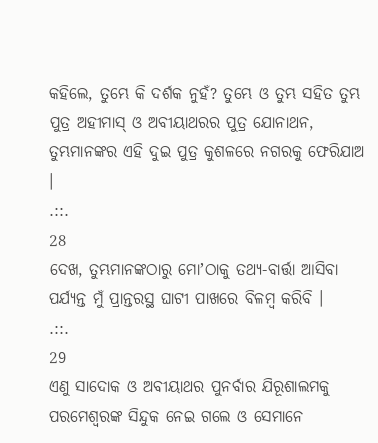କହିଲେ, ତୁମ୍ଭେ କି ଦର୍ଶକ ନୁହଁ? ତୁମ୍ଭେ ଓ ତୁମ୍ଭ ସହିତ ତୁମ୍ଭ ପୁତ୍ର ଅହୀମାସ୍ ଓ ଅବୀୟାଥରର ପୁତ୍ର ଯୋନାଥନ, ତୁମ୍ଭମାନଙ୍କର ଏହି ଦୁଇ ପୁତ୍ର କୁଶଳରେ ନଗରକୁ ଫେରିଯାଅ ।
.::.
28
ଦେଖ, ତୁମ୍ଭମାନଙ୍କଠାରୁ ମୋʼଠାକୁ ତଥ୍ୟ-ବାର୍ତ୍ତା ଆସିବା ପର୍ଯ୍ୟନ୍ତ ମୁଁ ପ୍ରାନ୍ତରସ୍ଥ ଘାଟୀ ପାଖରେ ବିଳମ୍ଵ କରିବି ।
.::.
29
ଏଣୁ ସାଦୋକ ଓ ଅବୀୟାଥର ପୁନର୍ବାର ଯିରୂଶାଲମକୁ ପରମେଶ୍ଵରଙ୍କ ସିନ୍ଦୁକ ନେଇ ଗଲେ ଓ ସେମାନେ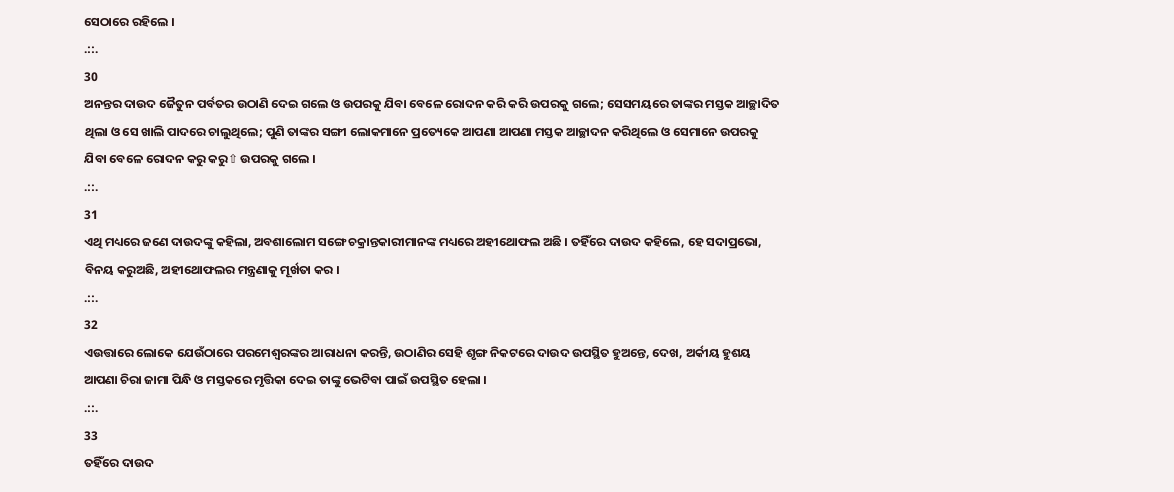ସେଠାରେ ରହିଲେ ।
.::.
30
ଅନନ୍ତର ଦାଉଦ ଜୈତୁନ ପର୍ବତର ଉଠାଣି ଦେଇ ଗଲେ ଓ ଉପରକୁ ଯିବା ବେଳେ ରୋଦନ କରି କରି ଉପରକୁ ଗଲେ; ସେସମୟରେ ତାଙ୍କର ମସ୍ତକ ଆଚ୍ଛାଦିତ ଥିଲା ଓ ସେ ଖାଲି ପାଦରେ ଚାଲୁଥିଲେ; ପୁଣି ତାଙ୍କର ସଙ୍ଗୀ ଲୋକମାନେ ପ୍ରତ୍ୟେକେ ଆପଣା ଆପଣା ମସ୍ତକ ଆଚ୍ଛାଦନ କରିଥିଲେ ଓ ସେମାନେ ଉପରକୁ ଯିବା ବେଳେ ରୋଦନ କରୁ କରୁ⇧ ଉପରକୁ ଗଲେ ।
.::.
31
ଏଥି ମଧ୍ୟରେ ଜଣେ ଦାଉଦଙ୍କୁ କହିଲା, ଅବଶାଲୋମ ସଙ୍ଗେ ଚକ୍ରାନ୍ତକାରୀମାନଙ୍କ ମଧ୍ୟରେ ଅହୀଥୋଫଲ ଅଛି । ତହିଁରେ ଦାଉଦ କହିଲେ, ହେ ସଦାପ୍ରଭୋ, ବିନୟ କରୁଅଛି, ଅହୀଥୋଫଲର ମନ୍ତ୍ରଣାକୁ ମୂର୍ଖତା କର ।
.::.
32
ଏଉତ୍ତାରେ ଲୋକେ ଯେଉଁଠାରେ ପରମେଶ୍ଵରଙ୍କର ଆରାଧନା କରନ୍ତି, ଉଠାଣିର ସେହି ଶୃଙ୍ଗ ନିକଟରେ ଦାଉଦ ଉପସ୍ଥିତ ହୁଅନ୍ତେ, ଦେଖ, ଅର୍କୀୟ ହୁଶୟ ଆପଣା ଚିରା ଜାମା ପିନ୍ଧି ଓ ମସ୍ତକରେ ମୃତ୍ତିକା ଦେଇ ତାଙ୍କୁ ଭେଟିବା ପାଇଁ ଉପସ୍ଥିତ ହେଲା ।
.::.
33
ତହିଁରେ ଦାଉଦ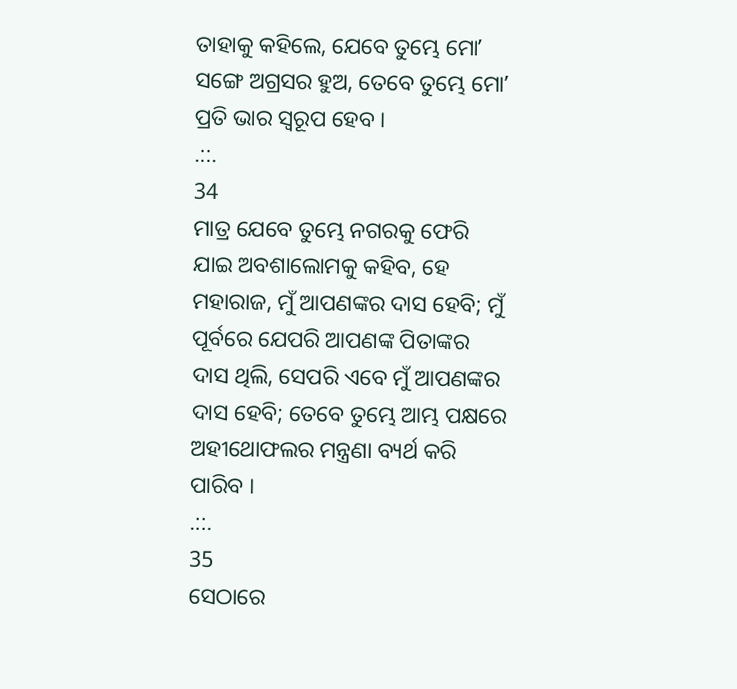ତାହାକୁ କହିଲେ, ଯେବେ ତୁମ୍ଭେ ମୋʼ ସଙ୍ଗେ ଅଗ୍ରସର ହୁଅ, ତେବେ ତୁମ୍ଭେ ମୋʼ ପ୍ରତି ଭାର ସ୍ଵରୂପ ହେବ ।
.::.
34
ମାତ୍ର ଯେବେ ତୁମ୍ଭେ ନଗରକୁ ଫେରି ଯାଇ ଅବଶାଲୋମକୁ କହିବ, ହେ ମହାରାଜ, ମୁଁ ଆପଣଙ୍କର ଦାସ ହେବି; ମୁଁ ପୂର୍ବରେ ଯେପରି ଆପଣଙ୍କ ପିତାଙ୍କର ଦାସ ଥିଲି, ସେପରି ଏବେ ମୁଁ ଆପଣଙ୍କର ଦାସ ହେବି; ତେବେ ତୁମ୍ଭେ ଆମ୍ଭ ପକ୍ଷରେ ଅହୀଥୋଫଲର ମନ୍ତ୍ରଣା ବ୍ୟର୍ଥ କରି ପାରିବ ।
.::.
35
ସେଠାରେ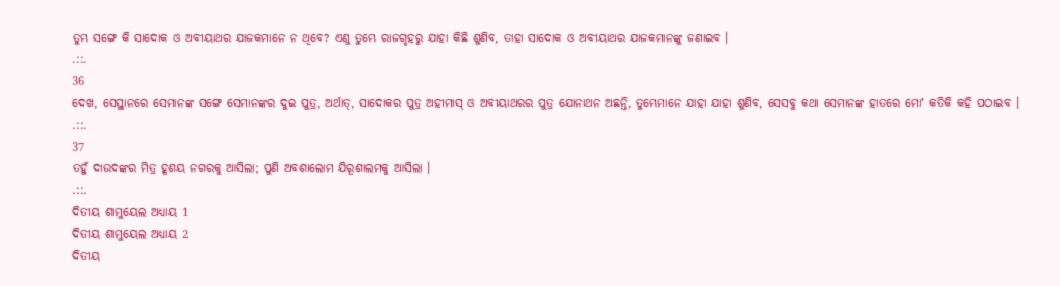ତୁମ୍ଭ ସଙ୍ଗେ କି ସାଦୋକ ଓ ଅବୀୟାଥର ଯାଜକମାନେ ନ ଥିବେ? ଏଣୁ ତୁମ୍ଭେ ରାଜଗୃହରୁ ଯାହା କିଛି ଶୁଣିବ, ତାହା ସାଦୋକ ଓ ଅବୀୟାଥର ଯାଜକମାନଙ୍କୁ ଜଣାଇବ ।
.::.
36
ଦେଖ, ସେସ୍ଥାନରେ ସେମାନଙ୍କ ସଙ୍ଗେ ସେମାନଙ୍କର ଦୁଇ ପୁତ୍ର, ଅର୍ଥାତ୍, ସାଦୋକର ପୁତ୍ର ଅହୀମାସ୍ ଓ ଅବୀୟାଥରର ପୁତ୍ର ଯୋନାଥନ ଅଛନ୍ତି, ତୁମ୍ଭେମାନେ ଯାହା ଯାହା ଶୁଣିବ, ସେସବୁ କଥା ସେମାନଙ୍କ ହାତରେ ମୋʼ କତିକି କହି ପଠାଇବ ।
.::.
37
ତହୁଁ ଦାଉଦଙ୍କର ମିତ୍ର ହୂଶୟ ନଗରକୁ ଆସିଲା; ପୁଣି ଅବଶାଲୋମ ଯିରୂଶାଲମକୁ ଆସିଲା ।
.::.
ଦିତୀୟ ଶାମୁୟେଲ ଅଧ୍ୟାୟ 1
ଦିତୀୟ ଶାମୁୟେଲ ଅଧ୍ୟାୟ 2
ଦିତୀୟ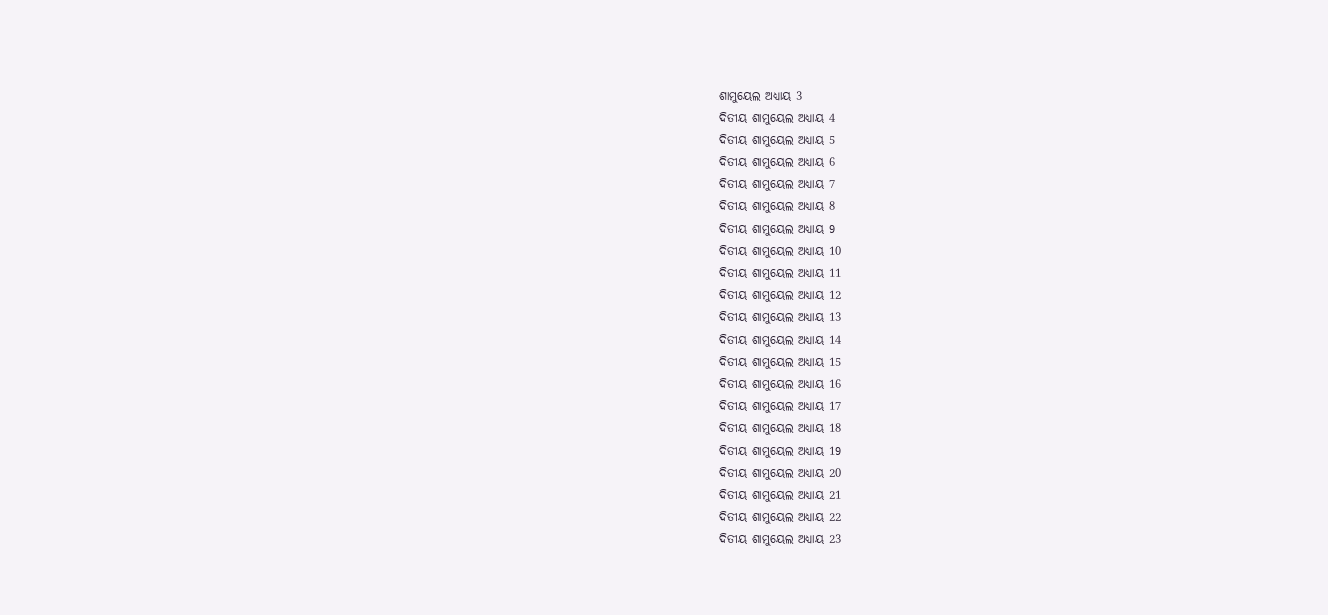ଶାମୁୟେଲ ଅଧ୍ୟାୟ 3
ଦିତୀୟ ଶାମୁୟେଲ ଅଧ୍ୟାୟ 4
ଦିତୀୟ ଶାମୁୟେଲ ଅଧ୍ୟାୟ 5
ଦିତୀୟ ଶାମୁୟେଲ ଅଧ୍ୟାୟ 6
ଦିତୀୟ ଶାମୁୟେଲ ଅଧ୍ୟାୟ 7
ଦିତୀୟ ଶାମୁୟେଲ ଅଧ୍ୟାୟ 8
ଦିତୀୟ ଶାମୁୟେଲ ଅଧ୍ୟାୟ 9
ଦିତୀୟ ଶାମୁୟେଲ ଅଧ୍ୟାୟ 10
ଦିତୀୟ ଶାମୁୟେଲ ଅଧ୍ୟାୟ 11
ଦିତୀୟ ଶାମୁୟେଲ ଅଧ୍ୟାୟ 12
ଦିତୀୟ ଶାମୁୟେଲ ଅଧ୍ୟାୟ 13
ଦିତୀୟ ଶାମୁୟେଲ ଅଧ୍ୟାୟ 14
ଦିତୀୟ ଶାମୁୟେଲ ଅଧ୍ୟାୟ 15
ଦିତୀୟ ଶାମୁୟେଲ ଅଧ୍ୟାୟ 16
ଦିତୀୟ ଶାମୁୟେଲ ଅଧ୍ୟାୟ 17
ଦିତୀୟ ଶାମୁୟେଲ ଅଧ୍ୟାୟ 18
ଦିତୀୟ ଶାମୁୟେଲ ଅଧ୍ୟାୟ 19
ଦିତୀୟ ଶାମୁୟେଲ ଅଧ୍ୟାୟ 20
ଦିତୀୟ ଶାମୁୟେଲ ଅଧ୍ୟାୟ 21
ଦିତୀୟ ଶାମୁୟେଲ ଅଧ୍ୟାୟ 22
ଦିତୀୟ ଶାମୁୟେଲ ଅଧ୍ୟାୟ 23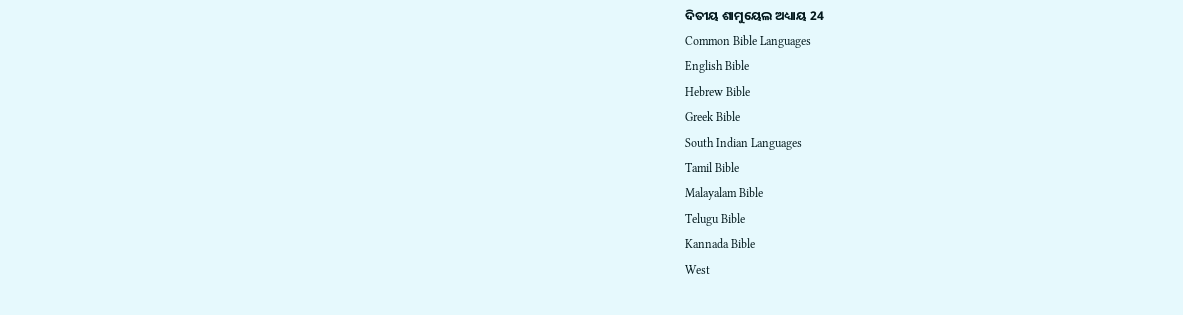ଦିତୀୟ ଶାମୁୟେଲ ଅଧ୍ୟାୟ 24
Common Bible Languages
English Bible
Hebrew Bible
Greek Bible
South Indian Languages
Tamil Bible
Malayalam Bible
Telugu Bible
Kannada Bible
West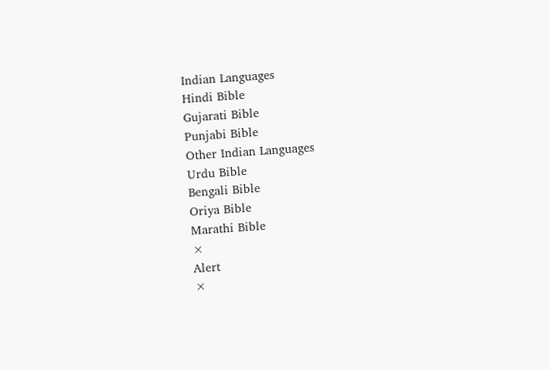Indian Languages
Hindi Bible
Gujarati Bible
Punjabi Bible
Other Indian Languages
Urdu Bible
Bengali Bible
Oriya Bible
Marathi Bible
×
Alert
×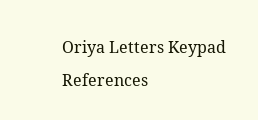Oriya Letters Keypad References